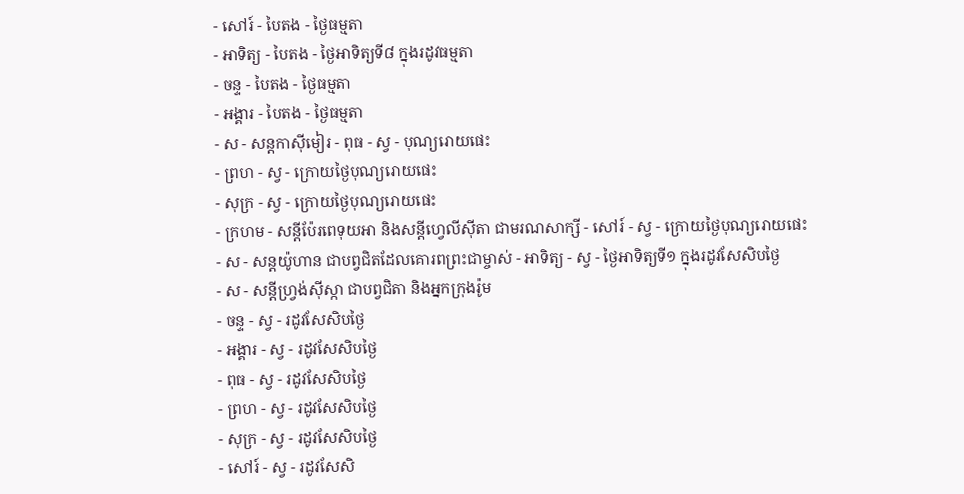- សៅរ៍ - បៃតង - ថ្ងៃធម្មតា
- អាទិត្យ - បៃតង - ថ្ងៃអាទិត្យទី៨ ក្នុងរដូវធម្មតា
- ចន្ទ - បៃតង - ថ្ងៃធម្មតា
- អង្គារ - បៃតង - ថ្ងៃធម្មតា
- ស - សន្ដកាស៊ីមៀរ - ពុធ - ស្វ - បុណ្យរោយផេះ
- ព្រហ - ស្វ - ក្រោយថ្ងៃបុណ្យរោយផេះ
- សុក្រ - ស្វ - ក្រោយថ្ងៃបុណ្យរោយផេះ
- ក្រហម - សន្ដីប៉ែរពេទុយអា និងសន្ដីហ្វេលីស៊ីតា ជាមរណសាក្សី - សៅរ៍ - ស្វ - ក្រោយថ្ងៃបុណ្យរោយផេះ
- ស - សន្ដយ៉ូហាន ជាបព្វជិតដែលគោរពព្រះជាម្ចាស់ - អាទិត្យ - ស្វ - ថ្ងៃអាទិត្យទី១ ក្នុងរដូវសែសិបថ្ងៃ
- ស - សន្ដីហ្វ្រង់ស៊ីស្កា ជាបព្វជិតា និងអ្នកក្រុងរ៉ូម
- ចន្ទ - ស្វ - រដូវសែសិបថ្ងៃ
- អង្គារ - ស្វ - រដូវសែសិបថ្ងៃ
- ពុធ - ស្វ - រដូវសែសិបថ្ងៃ
- ព្រហ - ស្វ - រដូវសែសិបថ្ងៃ
- សុក្រ - ស្វ - រដូវសែសិបថ្ងៃ
- សៅរ៍ - ស្វ - រដូវសែសិ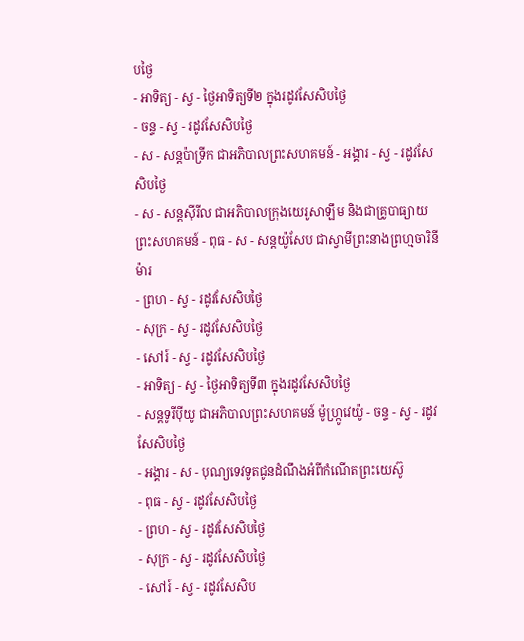បថ្ងៃ
- អាទិត្យ - ស្វ - ថ្ងៃអាទិត្យទី២ ក្នុងរដូវសែសិបថ្ងៃ
- ចន្ទ - ស្វ - រដូវសែសិបថ្ងៃ
- ស - សន្ដប៉ាទ្រីក ជាអភិបាលព្រះសហគមន៍ - អង្គារ - ស្វ - រដូវសែសិបថ្ងៃ
- ស - សន្ដស៊ីរីល ជាអភិបាលក្រុងយេរូសាឡឹម និងជាគ្រូបាធ្យាយព្រះសហគមន៍ - ពុធ - ស - សន្ដយ៉ូសែប ជាស្វាមីព្រះនាងព្រហ្មចារិនីម៉ារ
- ព្រហ - ស្វ - រដូវសែសិបថ្ងៃ
- សុក្រ - ស្វ - រដូវសែសិបថ្ងៃ
- សៅរ៍ - ស្វ - រដូវសែសិបថ្ងៃ
- អាទិត្យ - ស្វ - ថ្ងៃអាទិត្យទី៣ ក្នុងរដូវសែសិបថ្ងៃ
- សន្ដទូរីប៉ីយូ ជាអភិបាលព្រះសហគមន៍ ម៉ូហ្ក្រូវេយ៉ូ - ចន្ទ - ស្វ - រដូវសែសិបថ្ងៃ
- អង្គារ - ស - បុណ្យទេវទូតជូនដំណឹងអំពីកំណើតព្រះយេស៊ូ
- ពុធ - ស្វ - រដូវសែសិបថ្ងៃ
- ព្រហ - ស្វ - រដូវសែសិបថ្ងៃ
- សុក្រ - ស្វ - រដូវសែសិបថ្ងៃ
- សៅរ៍ - ស្វ - រដូវសែសិប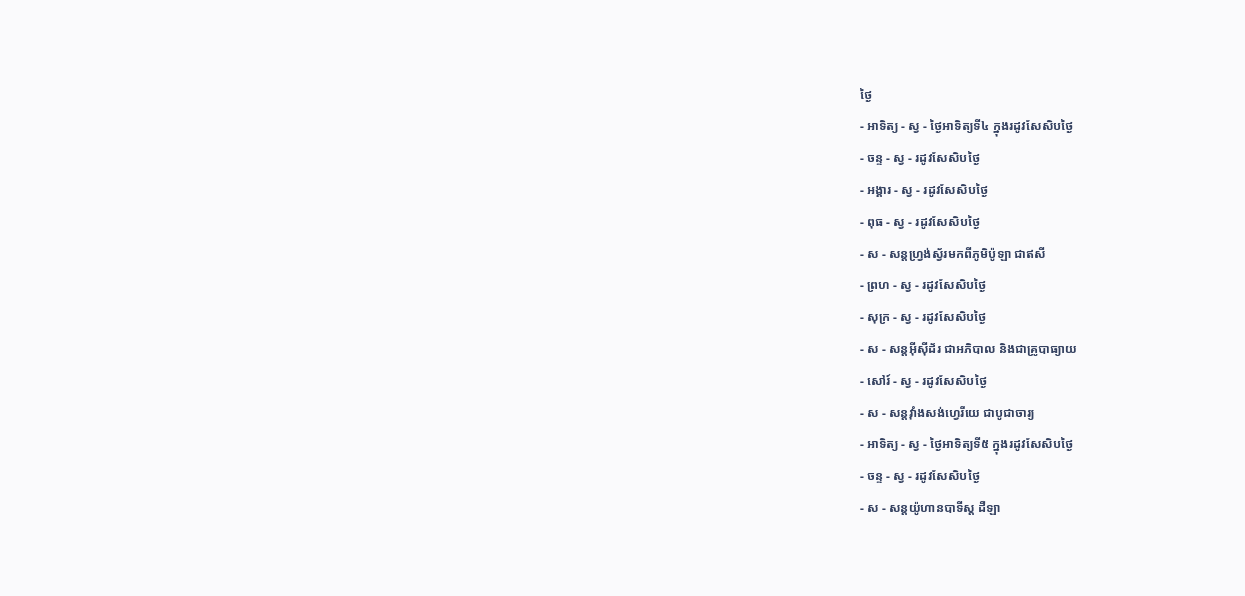ថ្ងៃ
- អាទិត្យ - ស្វ - ថ្ងៃអាទិត្យទី៤ ក្នុងរដូវសែសិបថ្ងៃ
- ចន្ទ - ស្វ - រដូវសែសិបថ្ងៃ
- អង្គារ - ស្វ - រដូវសែសិបថ្ងៃ
- ពុធ - ស្វ - រដូវសែសិបថ្ងៃ
- ស - សន្ដហ្វ្រង់ស្វ័រមកពីភូមិប៉ូឡា ជាឥសី
- ព្រហ - ស្វ - រដូវសែសិបថ្ងៃ
- សុក្រ - ស្វ - រដូវសែសិបថ្ងៃ
- ស - សន្ដអ៊ីស៊ីដ័រ ជាអភិបាល និងជាគ្រូបាធ្យាយ
- សៅរ៍ - ស្វ - រដូវសែសិបថ្ងៃ
- ស - សន្ដវ៉ាំងសង់ហ្វេរីយេ ជាបូជាចារ្យ
- អាទិត្យ - ស្វ - ថ្ងៃអាទិត្យទី៥ ក្នុងរដូវសែសិបថ្ងៃ
- ចន្ទ - ស្វ - រដូវសែសិបថ្ងៃ
- ស - សន្ដយ៉ូហានបាទីស្ដ ដឺឡា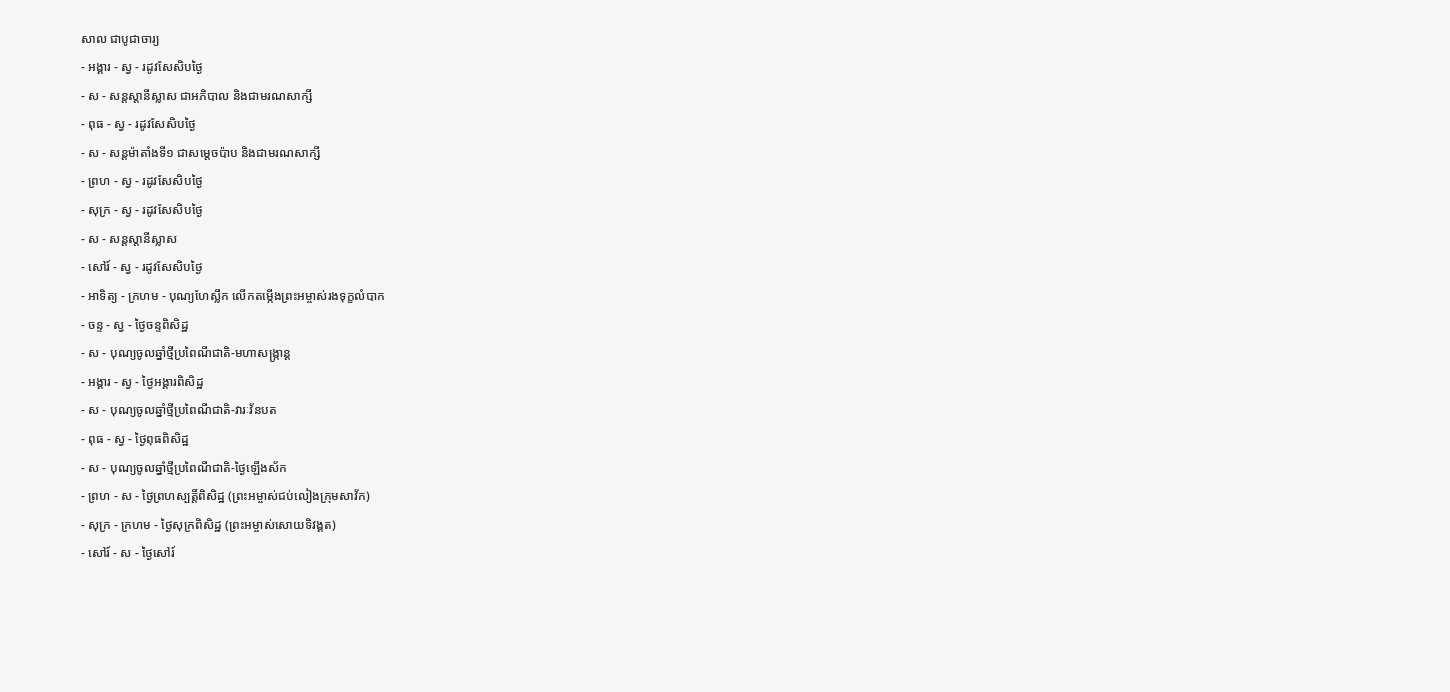សាល ជាបូជាចារ្យ
- អង្គារ - ស្វ - រដូវសែសិបថ្ងៃ
- ស - សន្ដស្ដានីស្លាស ជាអភិបាល និងជាមរណសាក្សី
- ពុធ - ស្វ - រដូវសែសិបថ្ងៃ
- ស - សន្ដម៉ាតាំងទី១ ជាសម្ដេចប៉ាប និងជាមរណសាក្សី
- ព្រហ - ស្វ - រដូវសែសិបថ្ងៃ
- សុក្រ - ស្វ - រដូវសែសិបថ្ងៃ
- ស - សន្ដស្ដានីស្លាស
- សៅរ៍ - ស្វ - រដូវសែសិបថ្ងៃ
- អាទិត្យ - ក្រហម - បុណ្យហែស្លឹក លើកតម្កើងព្រះអម្ចាស់រងទុក្ខលំបាក
- ចន្ទ - ស្វ - ថ្ងៃចន្ទពិសិដ្ឋ
- ស - បុណ្យចូលឆ្នាំថ្មីប្រពៃណីជាតិ-មហាសង្រ្កាន្ដ
- អង្គារ - ស្វ - ថ្ងៃអង្គារពិសិដ្ឋ
- ស - បុណ្យចូលឆ្នាំថ្មីប្រពៃណីជាតិ-វារៈវ័នបត
- ពុធ - ស្វ - ថ្ងៃពុធពិសិដ្ឋ
- ស - បុណ្យចូលឆ្នាំថ្មីប្រពៃណីជាតិ-ថ្ងៃឡើងស័ក
- ព្រហ - ស - ថ្ងៃព្រហស្បត្ដិ៍ពិសិដ្ឋ (ព្រះអម្ចាស់ជប់លៀងក្រុមសាវ័ក)
- សុក្រ - ក្រហម - ថ្ងៃសុក្រពិសិដ្ឋ (ព្រះអម្ចាស់សោយទិវង្គត)
- សៅរ៍ - ស - ថ្ងៃសៅរ៍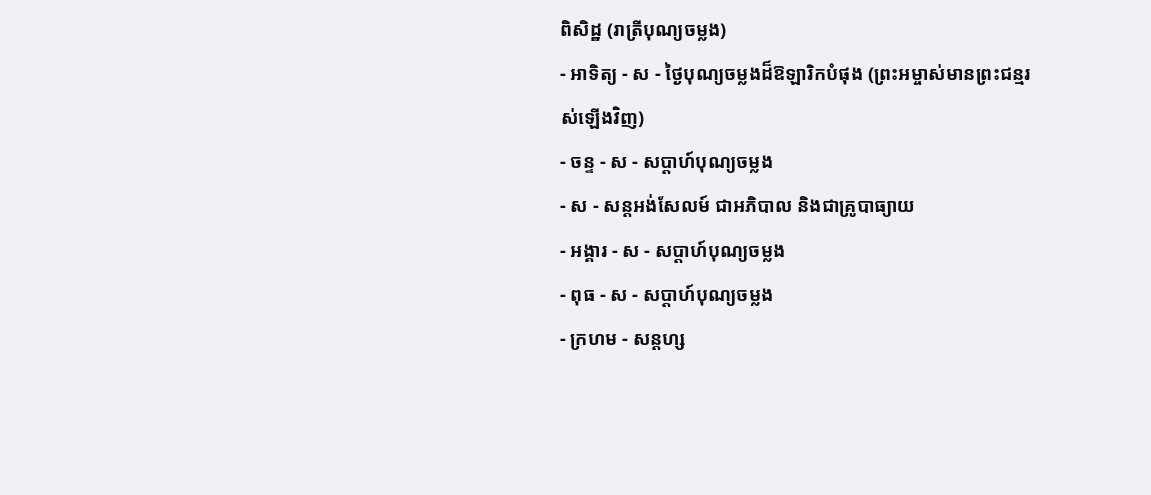ពិសិដ្ឋ (រាត្រីបុណ្យចម្លង)
- អាទិត្យ - ស - ថ្ងៃបុណ្យចម្លងដ៏ឱឡារិកបំផុង (ព្រះអម្ចាស់មានព្រះជន្មរស់ឡើងវិញ)
- ចន្ទ - ស - សប្ដាហ៍បុណ្យចម្លង
- ស - សន្ដអង់សែលម៍ ជាអភិបាល និងជាគ្រូបាធ្យាយ
- អង្គារ - ស - សប្ដាហ៍បុណ្យចម្លង
- ពុធ - ស - សប្ដាហ៍បុណ្យចម្លង
- ក្រហម - សន្ដហ្ស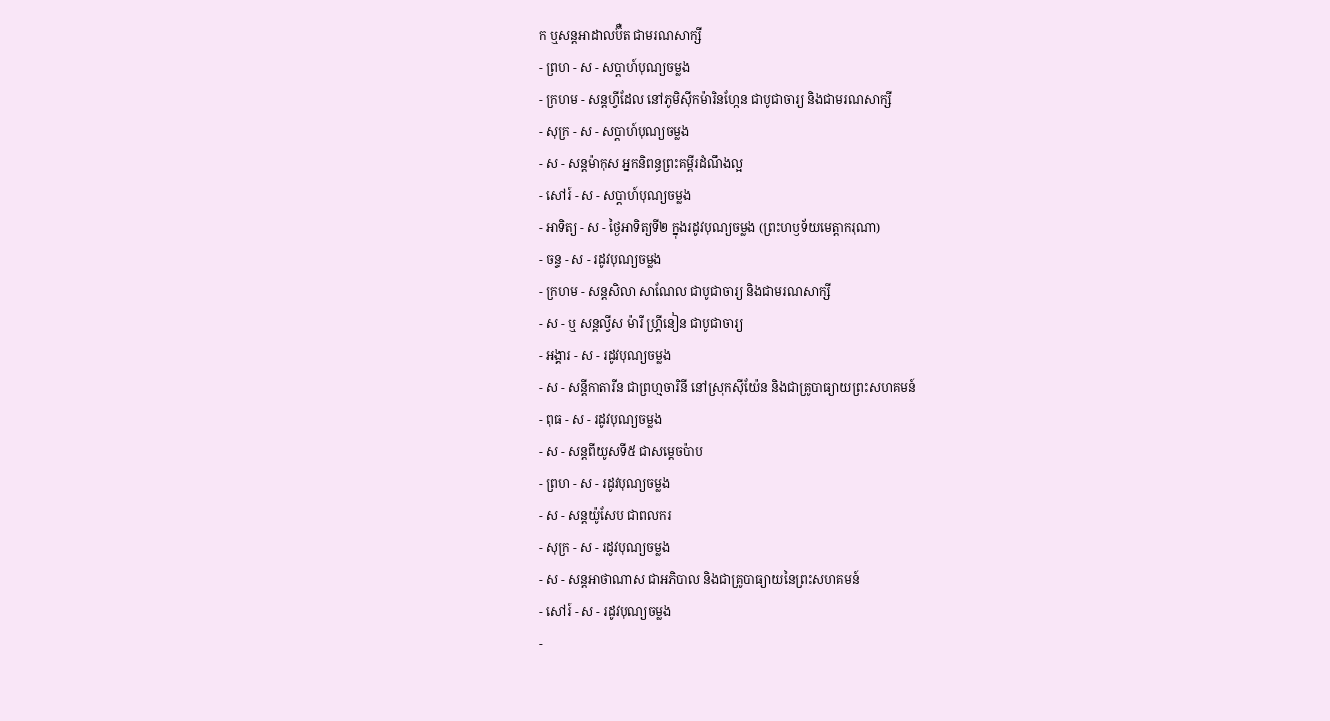ក ឬសន្ដអាដាលប៊ឺត ជាមរណសាក្សី
- ព្រហ - ស - សប្ដាហ៍បុណ្យចម្លង
- ក្រហម - សន្ដហ្វីដែល នៅភូមិស៊ីកម៉ារិនហ្កែន ជាបូជាចារ្យ និងជាមរណសាក្សី
- សុក្រ - ស - សប្ដាហ៍បុណ្យចម្លង
- ស - សន្ដម៉ាកុស អ្នកនិពន្ធព្រះគម្ពីរដំណឹងល្អ
- សៅរ៍ - ស - សប្ដាហ៍បុណ្យចម្លង
- អាទិត្យ - ស - ថ្ងៃអាទិត្យទី២ ក្នុងរដូវបុណ្យចម្លង (ព្រះហឫទ័យមេត្ដាករុណា)
- ចន្ទ - ស - រដូវបុណ្យចម្លង
- ក្រហម - សន្ដសិលា សាណែល ជាបូជាចារ្យ និងជាមរណសាក្សី
- ស - ឬ សន្ដល្វីស ម៉ារី ហ្គ្រីនៀន ជាបូជាចារ្យ
- អង្គារ - ស - រដូវបុណ្យចម្លង
- ស - សន្ដីកាតារីន ជាព្រហ្មចារិនី នៅស្រុកស៊ីយ៉ែន និងជាគ្រូបាធ្យាយព្រះសហគមន៍
- ពុធ - ស - រដូវបុណ្យចម្លង
- ស - សន្ដពីយូសទី៥ ជាសម្ដេចប៉ាប
- ព្រហ - ស - រដូវបុណ្យចម្លង
- ស - សន្ដយ៉ូសែប ជាពលករ
- សុក្រ - ស - រដូវបុណ្យចម្លង
- ស - សន្ដអាថាណាស ជាអភិបាល និងជាគ្រូបាធ្យាយនៃព្រះសហគមន៍
- សៅរ៍ - ស - រដូវបុណ្យចម្លង
-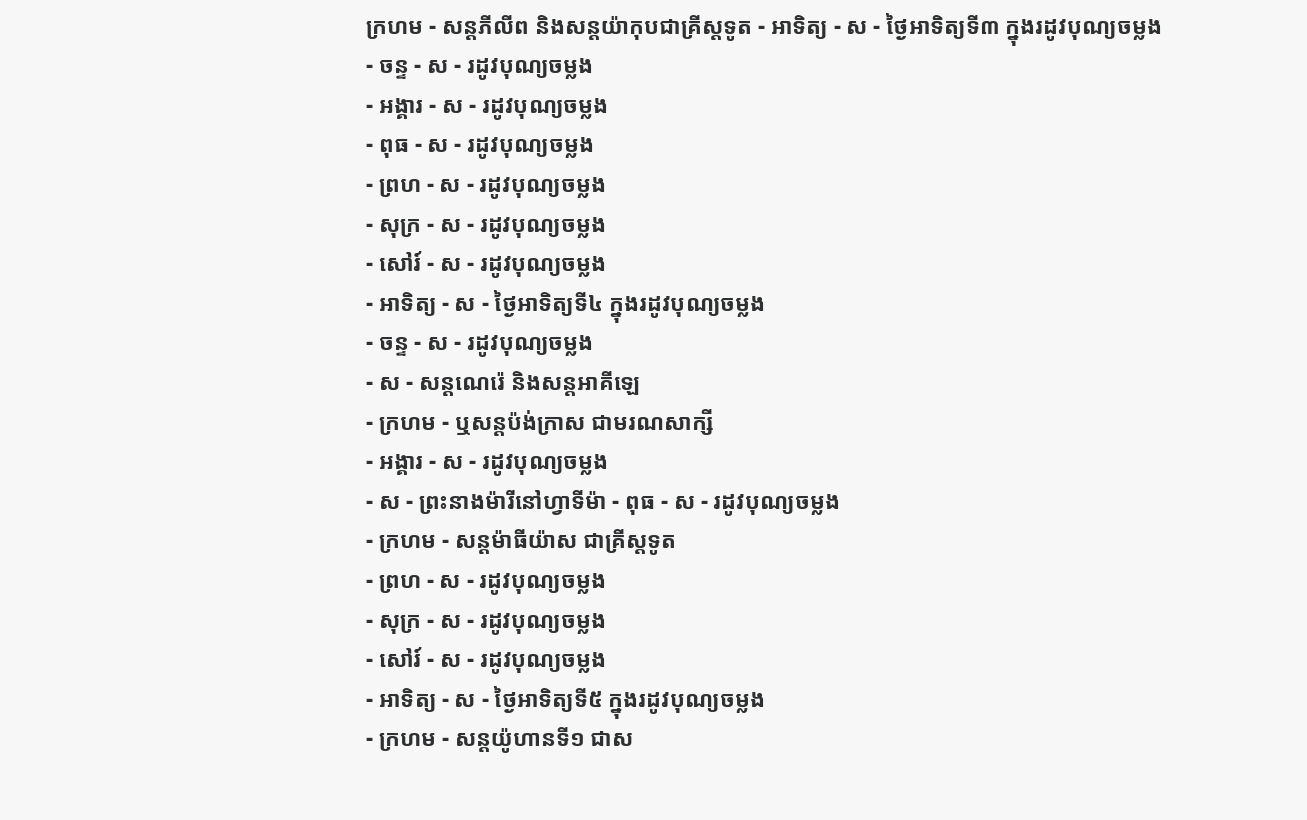ក្រហម - សន្ដភីលីព និងសន្ដយ៉ាកុបជាគ្រីស្ដទូត - អាទិត្យ - ស - ថ្ងៃអាទិត្យទី៣ ក្នុងរដូវបុណ្យចម្លង
- ចន្ទ - ស - រដូវបុណ្យចម្លង
- អង្គារ - ស - រដូវបុណ្យចម្លង
- ពុធ - ស - រដូវបុណ្យចម្លង
- ព្រហ - ស - រដូវបុណ្យចម្លង
- សុក្រ - ស - រដូវបុណ្យចម្លង
- សៅរ៍ - ស - រដូវបុណ្យចម្លង
- អាទិត្យ - ស - ថ្ងៃអាទិត្យទី៤ ក្នុងរដូវបុណ្យចម្លង
- ចន្ទ - ស - រដូវបុណ្យចម្លង
- ស - សន្ដណេរ៉េ និងសន្ដអាគីឡេ
- ក្រហម - ឬសន្ដប៉ង់ក្រាស ជាមរណសាក្សី
- អង្គារ - ស - រដូវបុណ្យចម្លង
- ស - ព្រះនាងម៉ារីនៅហ្វាទីម៉ា - ពុធ - ស - រដូវបុណ្យចម្លង
- ក្រហម - សន្ដម៉ាធីយ៉ាស ជាគ្រីស្ដទូត
- ព្រហ - ស - រដូវបុណ្យចម្លង
- សុក្រ - ស - រដូវបុណ្យចម្លង
- សៅរ៍ - ស - រដូវបុណ្យចម្លង
- អាទិត្យ - ស - ថ្ងៃអាទិត្យទី៥ ក្នុងរដូវបុណ្យចម្លង
- ក្រហម - សន្ដយ៉ូហានទី១ ជាស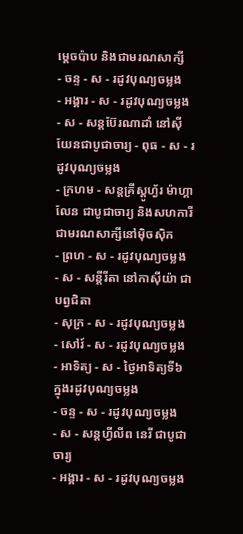ម្ដេចប៉ាប និងជាមរណសាក្សី
- ចន្ទ - ស - រដូវបុណ្យចម្លង
- អង្គារ - ស - រដូវបុណ្យចម្លង
- ស - សន្ដប៊ែរណាដាំ នៅស៊ីយែនជាបូជាចារ្យ - ពុធ - ស - រដូវបុណ្យចម្លង
- ក្រហម - សន្ដគ្រីស្ដូហ្វ័រ ម៉ាហ្គាលែន ជាបូជាចារ្យ និងសហការី ជាមរណសាក្សីនៅម៉ិចស៊ិក
- ព្រហ - ស - រដូវបុណ្យចម្លង
- ស - សន្ដីរីតា នៅកាស៊ីយ៉ា ជាបព្វជិតា
- សុក្រ - ស - រដូវបុណ្យចម្លង
- សៅរ៍ - ស - រដូវបុណ្យចម្លង
- អាទិត្យ - ស - ថ្ងៃអាទិត្យទី៦ ក្នុងរដូវបុណ្យចម្លង
- ចន្ទ - ស - រដូវបុណ្យចម្លង
- ស - សន្ដហ្វីលីព នេរី ជាបូជាចារ្យ
- អង្គារ - ស - រដូវបុណ្យចម្លង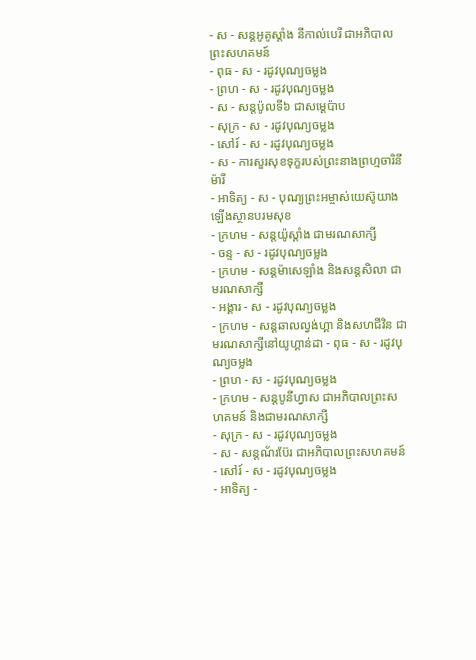- ស - សន្ដអូគូស្ដាំង នីកាល់បេរី ជាអភិបាលព្រះសហគមន៍
- ពុធ - ស - រដូវបុណ្យចម្លង
- ព្រហ - ស - រដូវបុណ្យចម្លង
- ស - សន្ដប៉ូលទី៦ ជាសម្ដេប៉ាប
- សុក្រ - ស - រដូវបុណ្យចម្លង
- សៅរ៍ - ស - រដូវបុណ្យចម្លង
- ស - ការសួរសុខទុក្ខរបស់ព្រះនាងព្រហ្មចារិនីម៉ារី
- អាទិត្យ - ស - បុណ្យព្រះអម្ចាស់យេស៊ូយាងឡើងស្ថានបរមសុខ
- ក្រហម - សន្ដយ៉ូស្ដាំង ជាមរណសាក្សី
- ចន្ទ - ស - រដូវបុណ្យចម្លង
- ក្រហម - សន្ដម៉ាសេឡាំង និងសន្ដសិលា ជាមរណសាក្សី
- អង្គារ - ស - រដូវបុណ្យចម្លង
- ក្រហម - សន្ដឆាលល្វង់ហ្គា និងសហជីវិន ជាមរណសាក្សីនៅយូហ្គាន់ដា - ពុធ - ស - រដូវបុណ្យចម្លង
- ព្រហ - ស - រដូវបុណ្យចម្លង
- ក្រហម - សន្ដបូនីហ្វាស ជាអភិបាលព្រះសហគមន៍ និងជាមរណសាក្សី
- សុក្រ - ស - រដូវបុណ្យចម្លង
- ស - សន្ដណ័រប៊ែរ ជាអភិបាលព្រះសហគមន៍
- សៅរ៍ - ស - រដូវបុណ្យចម្លង
- អាទិត្យ -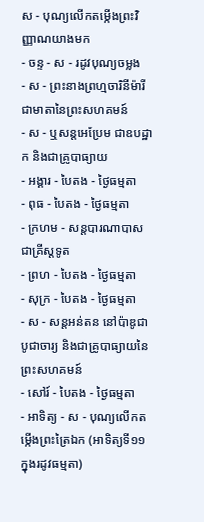ស - បុណ្យលើកតម្កើងព្រះវិញ្ញាណយាងមក
- ចន្ទ - ស - រដូវបុណ្យចម្លង
- ស - ព្រះនាងព្រហ្មចារិនីម៉ារី ជាមាតានៃព្រះសហគមន៍
- ស - ឬសន្ដអេប្រែម ជាឧបដ្ឋាក និងជាគ្រូបាធ្យាយ
- អង្គារ - បៃតង - ថ្ងៃធម្មតា
- ពុធ - បៃតង - ថ្ងៃធម្មតា
- ក្រហម - សន្ដបារណាបាស ជាគ្រីស្ដទូត
- ព្រហ - បៃតង - ថ្ងៃធម្មតា
- សុក្រ - បៃតង - ថ្ងៃធម្មតា
- ស - សន្ដអន់តន នៅប៉ាឌូជាបូជាចារ្យ និងជាគ្រូបាធ្យាយនៃព្រះសហគមន៍
- សៅរ៍ - បៃតង - ថ្ងៃធម្មតា
- អាទិត្យ - ស - បុណ្យលើកតម្កើងព្រះត្រៃឯក (អាទិត្យទី១១ ក្នុងរដូវធម្មតា)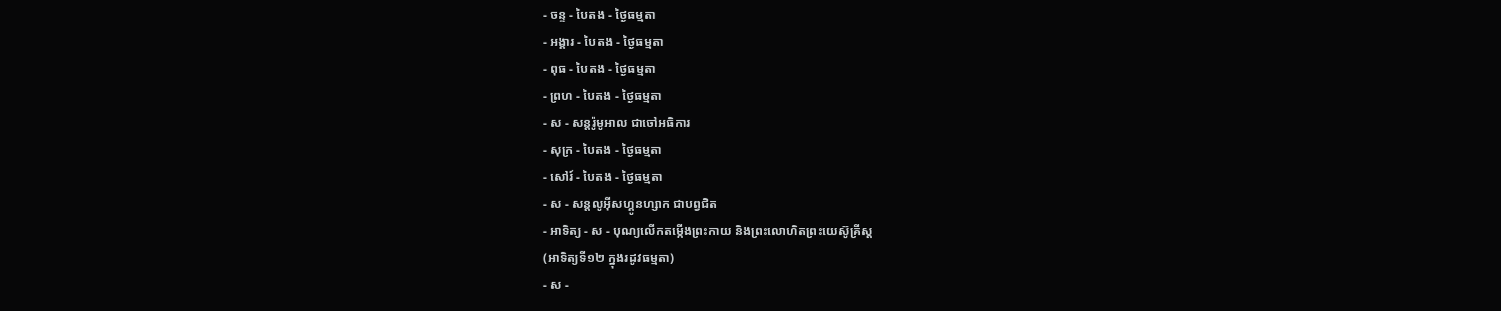- ចន្ទ - បៃតង - ថ្ងៃធម្មតា
- អង្គារ - បៃតង - ថ្ងៃធម្មតា
- ពុធ - បៃតង - ថ្ងៃធម្មតា
- ព្រហ - បៃតង - ថ្ងៃធម្មតា
- ស - សន្ដរ៉ូមូអាល ជាចៅអធិការ
- សុក្រ - បៃតង - ថ្ងៃធម្មតា
- សៅរ៍ - បៃតង - ថ្ងៃធម្មតា
- ស - សន្ដលូអ៊ីសហ្គូនហ្សាក ជាបព្វជិត
- អាទិត្យ - ស - បុណ្យលើកតម្កើងព្រះកាយ និងព្រះលោហិតព្រះយេស៊ូគ្រីស្ដ
(អាទិត្យទី១២ ក្នុងរដូវធម្មតា)
- ស -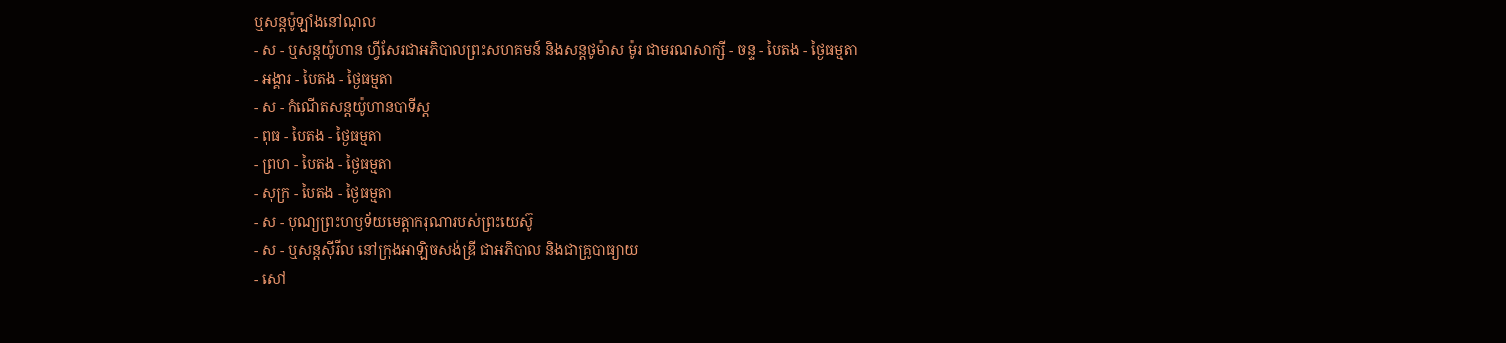ឬសន្ដប៉ូឡាំងនៅណុល
- ស - ឬសន្ដយ៉ូហាន ហ្វីសែរជាអភិបាលព្រះសហគមន៍ និងសន្ដថូម៉ាស ម៉ូរ ជាមរណសាក្សី - ចន្ទ - បៃតង - ថ្ងៃធម្មតា
- អង្គារ - បៃតង - ថ្ងៃធម្មតា
- ស - កំណើតសន្ដយ៉ូហានបាទីស្ដ
- ពុធ - បៃតង - ថ្ងៃធម្មតា
- ព្រហ - បៃតង - ថ្ងៃធម្មតា
- សុក្រ - បៃតង - ថ្ងៃធម្មតា
- ស - បុណ្យព្រះហឫទ័យមេត្ដាករុណារបស់ព្រះយេស៊ូ
- ស - ឬសន្ដស៊ីរីល នៅក្រុងអាឡិចសង់ឌ្រី ជាអភិបាល និងជាគ្រូបាធ្យាយ
- សៅ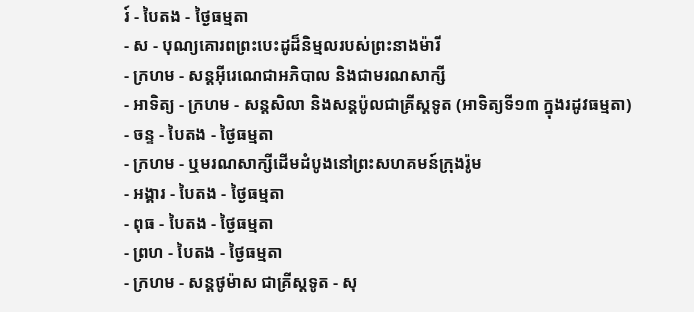រ៍ - បៃតង - ថ្ងៃធម្មតា
- ស - បុណ្យគោរពព្រះបេះដូដ៏និម្មលរបស់ព្រះនាងម៉ារី
- ក្រហម - សន្ដអ៊ីរេណេជាអភិបាល និងជាមរណសាក្សី
- អាទិត្យ - ក្រហម - សន្ដសិលា និងសន្ដប៉ូលជាគ្រីស្ដទូត (អាទិត្យទី១៣ ក្នុងរដូវធម្មតា)
- ចន្ទ - បៃតង - ថ្ងៃធម្មតា
- ក្រហម - ឬមរណសាក្សីដើមដំបូងនៅព្រះសហគមន៍ក្រុងរ៉ូម
- អង្គារ - បៃតង - ថ្ងៃធម្មតា
- ពុធ - បៃតង - ថ្ងៃធម្មតា
- ព្រហ - បៃតង - ថ្ងៃធម្មតា
- ក្រហម - សន្ដថូម៉ាស ជាគ្រីស្ដទូត - សុ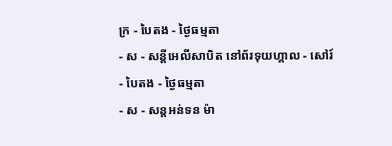ក្រ - បៃតង - ថ្ងៃធម្មតា
- ស - សន្ដីអេលីសាបិត នៅព័រទុយហ្គាល - សៅរ៍ - បៃតង - ថ្ងៃធម្មតា
- ស - សន្ដអន់ទន ម៉ា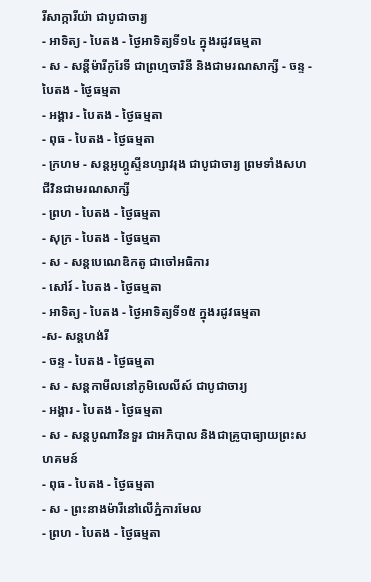រីសាក្ការីយ៉ា ជាបូជាចារ្យ
- អាទិត្យ - បៃតង - ថ្ងៃអាទិត្យទី១៤ ក្នុងរដូវធម្មតា
- ស - សន្ដីម៉ារីកូរែទី ជាព្រហ្មចារិនី និងជាមរណសាក្សី - ចន្ទ - បៃតង - ថ្ងៃធម្មតា
- អង្គារ - បៃតង - ថ្ងៃធម្មតា
- ពុធ - បៃតង - ថ្ងៃធម្មតា
- ក្រហម - សន្ដអូហ្គូស្ទីនហ្សាវរុង ជាបូជាចារ្យ ព្រមទាំងសហជីវិនជាមរណសាក្សី
- ព្រហ - បៃតង - ថ្ងៃធម្មតា
- សុក្រ - បៃតង - ថ្ងៃធម្មតា
- ស - សន្ដបេណេឌិកតូ ជាចៅអធិការ
- សៅរ៍ - បៃតង - ថ្ងៃធម្មតា
- អាទិត្យ - បៃតង - ថ្ងៃអាទិត្យទី១៥ ក្នុងរដូវធម្មតា
-ស- សន្ដហង់រី
- ចន្ទ - បៃតង - ថ្ងៃធម្មតា
- ស - សន្ដកាមីលនៅភូមិលេលីស៍ ជាបូជាចារ្យ
- អង្គារ - បៃតង - ថ្ងៃធម្មតា
- ស - សន្ដបូណាវិនទួរ ជាអភិបាល និងជាគ្រូបាធ្យាយព្រះសហគមន៍
- ពុធ - បៃតង - ថ្ងៃធម្មតា
- ស - ព្រះនាងម៉ារីនៅលើភ្នំការមែល
- ព្រហ - បៃតង - ថ្ងៃធម្មតា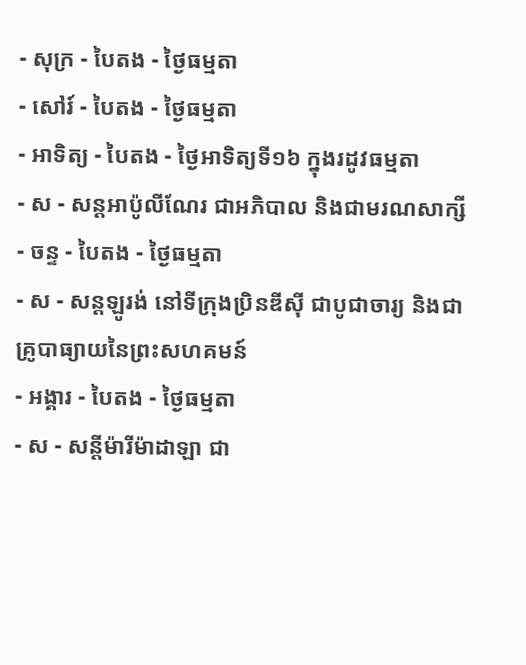- សុក្រ - បៃតង - ថ្ងៃធម្មតា
- សៅរ៍ - បៃតង - ថ្ងៃធម្មតា
- អាទិត្យ - បៃតង - ថ្ងៃអាទិត្យទី១៦ ក្នុងរដូវធម្មតា
- ស - សន្ដអាប៉ូលីណែរ ជាអភិបាល និងជាមរណសាក្សី
- ចន្ទ - បៃតង - ថ្ងៃធម្មតា
- ស - សន្ដឡូរង់ នៅទីក្រុងប្រិនឌីស៊ី ជាបូជាចារ្យ និងជាគ្រូបាធ្យាយនៃព្រះសហគមន៍
- អង្គារ - បៃតង - ថ្ងៃធម្មតា
- ស - សន្ដីម៉ារីម៉ាដាឡា ជា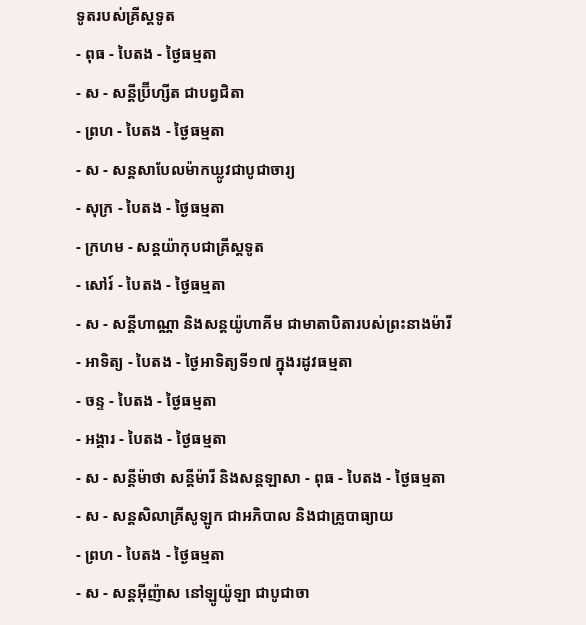ទូតរបស់គ្រីស្ដទូត
- ពុធ - បៃតង - ថ្ងៃធម្មតា
- ស - សន្ដីប្រ៊ីហ្សីត ជាបព្វជិតា
- ព្រហ - បៃតង - ថ្ងៃធម្មតា
- ស - សន្ដសាបែលម៉ាកឃ្លូវជាបូជាចារ្យ
- សុក្រ - បៃតង - ថ្ងៃធម្មតា
- ក្រហម - សន្ដយ៉ាកុបជាគ្រីស្ដទូត
- សៅរ៍ - បៃតង - ថ្ងៃធម្មតា
- ស - សន្ដីហាណ្ណា និងសន្ដយ៉ូហាគីម ជាមាតាបិតារបស់ព្រះនាងម៉ារី
- អាទិត្យ - បៃតង - ថ្ងៃអាទិត្យទី១៧ ក្នុងរដូវធម្មតា
- ចន្ទ - បៃតង - ថ្ងៃធម្មតា
- អង្គារ - បៃតង - ថ្ងៃធម្មតា
- ស - សន្ដីម៉ាថា សន្ដីម៉ារី និងសន្ដឡាសា - ពុធ - បៃតង - ថ្ងៃធម្មតា
- ស - សន្ដសិលាគ្រីសូឡូក ជាអភិបាល និងជាគ្រូបាធ្យាយ
- ព្រហ - បៃតង - ថ្ងៃធម្មតា
- ស - សន្ដអ៊ីញ៉ាស នៅឡូយ៉ូឡា ជាបូជាចា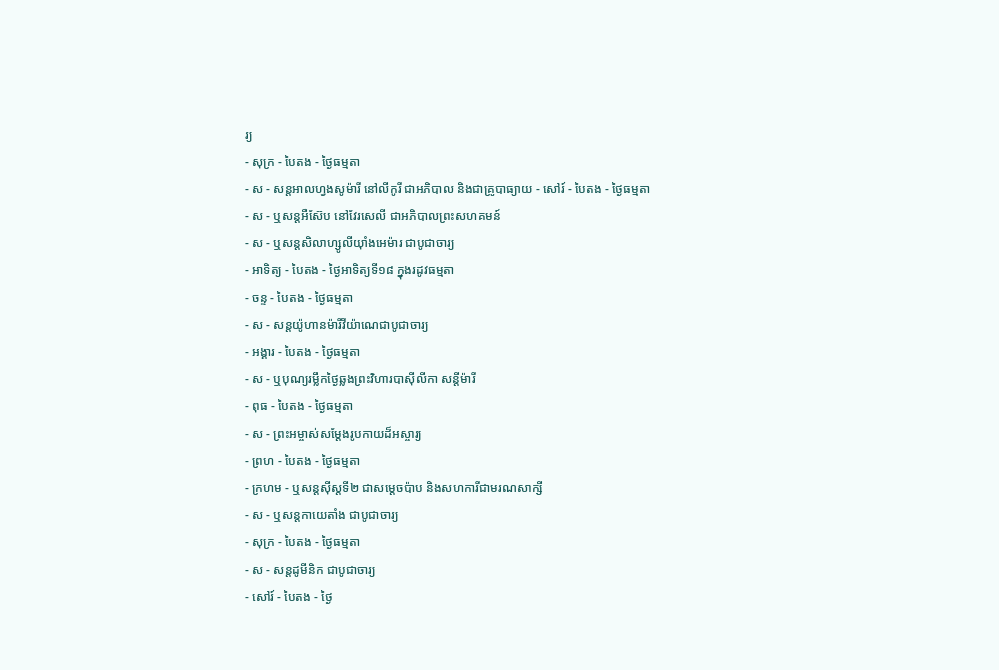រ្យ
- សុក្រ - បៃតង - ថ្ងៃធម្មតា
- ស - សន្ដអាលហ្វងសូម៉ារី នៅលីកូរី ជាអភិបាល និងជាគ្រូបាធ្យាយ - សៅរ៍ - បៃតង - ថ្ងៃធម្មតា
- ស - ឬសន្ដអឺស៊ែប នៅវែរសេលី ជាអភិបាលព្រះសហគមន៍
- ស - ឬសន្ដសិលាហ្សូលីយ៉ាំងអេម៉ារ ជាបូជាចារ្យ
- អាទិត្យ - បៃតង - ថ្ងៃអាទិត្យទី១៨ ក្នុងរដូវធម្មតា
- ចន្ទ - បៃតង - ថ្ងៃធម្មតា
- ស - សន្ដយ៉ូហានម៉ារីវីយ៉ាណេជាបូជាចារ្យ
- អង្គារ - បៃតង - ថ្ងៃធម្មតា
- ស - ឬបុណ្យរម្លឹកថ្ងៃឆ្លងព្រះវិហារបាស៊ីលីកា សន្ដីម៉ារី
- ពុធ - បៃតង - ថ្ងៃធម្មតា
- ស - ព្រះអម្ចាស់សម្ដែងរូបកាយដ៏អស្ចារ្យ
- ព្រហ - បៃតង - ថ្ងៃធម្មតា
- ក្រហម - ឬសន្ដស៊ីស្ដទី២ ជាសម្ដេចប៉ាប និងសហការីជាមរណសាក្សី
- ស - ឬសន្ដកាយេតាំង ជាបូជាចារ្យ
- សុក្រ - បៃតង - ថ្ងៃធម្មតា
- ស - សន្ដដូមីនិក ជាបូជាចារ្យ
- សៅរ៍ - បៃតង - ថ្ងៃ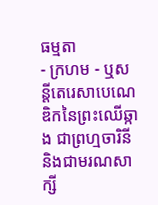ធម្មតា
- ក្រហម - ឬសន្ដីតេរេសាបេណេឌិកនៃព្រះឈើឆ្កាង ជាព្រហ្មចារិនី និងជាមរណសាក្សី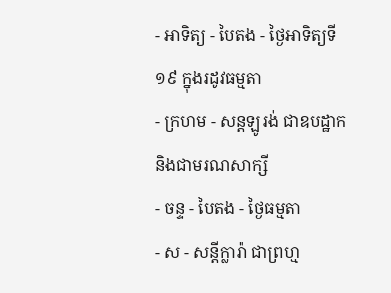- អាទិត្យ - បៃតង - ថ្ងៃអាទិត្យទី១៩ ក្នុងរដូវធម្មតា
- ក្រហម - សន្ដឡូរង់ ជាឧបដ្ឋាក និងជាមរណសាក្សី
- ចន្ទ - បៃតង - ថ្ងៃធម្មតា
- ស - សន្ដីក្លារ៉ា ជាព្រហ្ម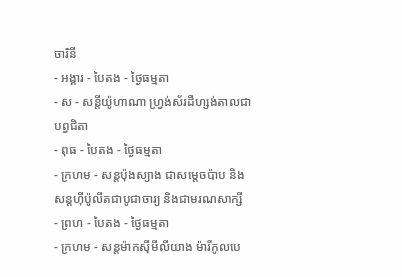ចារិនី
- អង្គារ - បៃតង - ថ្ងៃធម្មតា
- ស - សន្ដីយ៉ូហាណា ហ្វ្រង់ស័រដឺហ្សង់តាលជាបព្វជិតា
- ពុធ - បៃតង - ថ្ងៃធម្មតា
- ក្រហម - សន្ដប៉ុងស្យាង ជាសម្ដេចប៉ាប និងសន្ដហ៊ីប៉ូលីតជាបូជាចារ្យ និងជាមរណសាក្សី
- ព្រហ - បៃតង - ថ្ងៃធម្មតា
- ក្រហម - សន្ដម៉ាកស៊ីមីលីយាង ម៉ារីកូលបេ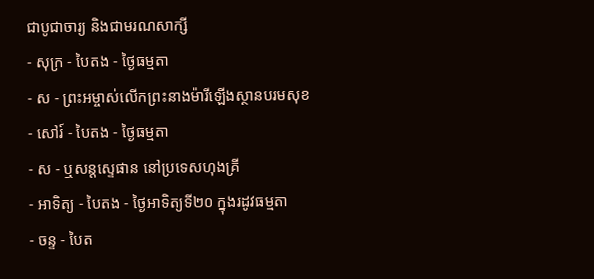ជាបូជាចារ្យ និងជាមរណសាក្សី
- សុក្រ - បៃតង - ថ្ងៃធម្មតា
- ស - ព្រះអម្ចាស់លើកព្រះនាងម៉ារីឡើងស្ថានបរមសុខ
- សៅរ៍ - បៃតង - ថ្ងៃធម្មតា
- ស - ឬសន្ដស្ទេផាន នៅប្រទេសហុងគ្រី
- អាទិត្យ - បៃតង - ថ្ងៃអាទិត្យទី២០ ក្នុងរដូវធម្មតា
- ចន្ទ - បៃត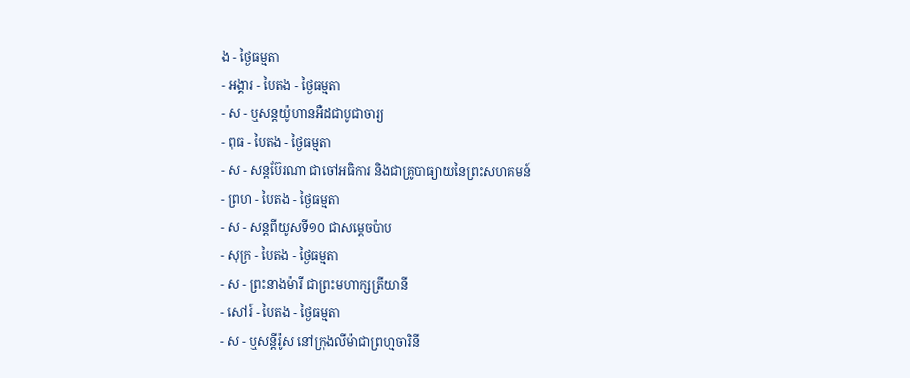ង - ថ្ងៃធម្មតា
- អង្គារ - បៃតង - ថ្ងៃធម្មតា
- ស - ឬសន្ដយ៉ូហានអឺដជាបូជាចារ្យ
- ពុធ - បៃតង - ថ្ងៃធម្មតា
- ស - សន្ដប៊ែរណា ជាចៅអធិការ និងជាគ្រូបាធ្យាយនៃព្រះសហគមន៍
- ព្រហ - បៃតង - ថ្ងៃធម្មតា
- ស - សន្ដពីយូសទី១០ ជាសម្ដេចប៉ាប
- សុក្រ - បៃតង - ថ្ងៃធម្មតា
- ស - ព្រះនាងម៉ារី ជាព្រះមហាក្សត្រីយានី
- សៅរ៍ - បៃតង - ថ្ងៃធម្មតា
- ស - ឬសន្ដីរ៉ូស នៅក្រុងលីម៉ាជាព្រហ្មចារិនី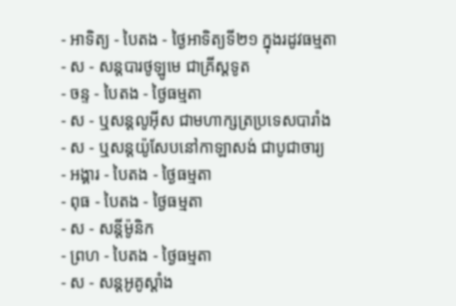- អាទិត្យ - បៃតង - ថ្ងៃអាទិត្យទី២១ ក្នុងរដូវធម្មតា
- ស - សន្ដបារថូឡូមេ ជាគ្រីស្ដទូត
- ចន្ទ - បៃតង - ថ្ងៃធម្មតា
- ស - ឬសន្ដលូអ៊ីស ជាមហាក្សត្រប្រទេសបារាំង
- ស - ឬសន្ដយ៉ូសែបនៅកាឡាសង់ ជាបូជាចារ្យ
- អង្គារ - បៃតង - ថ្ងៃធម្មតា
- ពុធ - បៃតង - ថ្ងៃធម្មតា
- ស - សន្ដីម៉ូនិក
- ព្រហ - បៃតង - ថ្ងៃធម្មតា
- ស - សន្ដអូគូស្ដាំង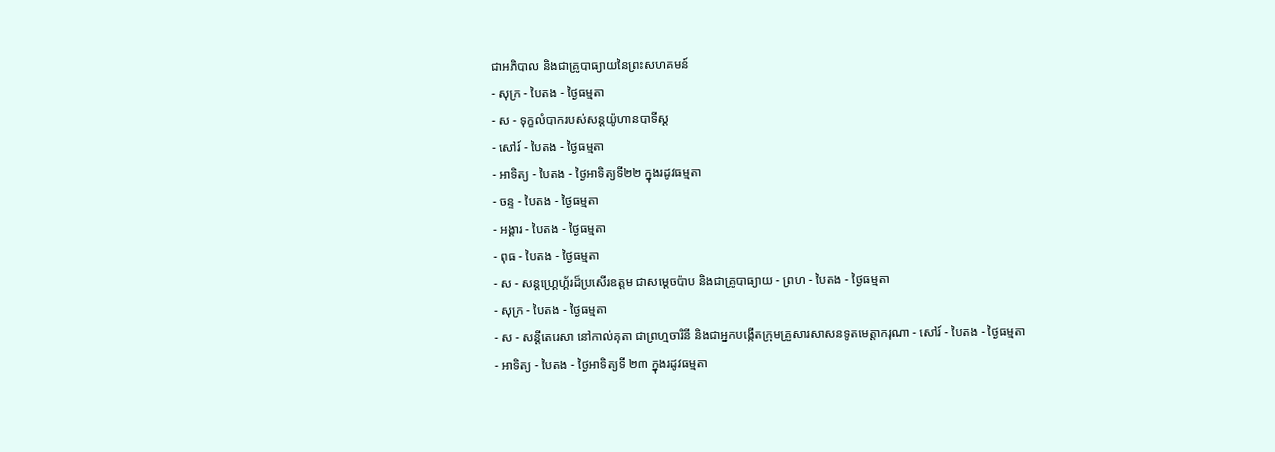ជាអភិបាល និងជាគ្រូបាធ្យាយនៃព្រះសហគមន៍
- សុក្រ - បៃតង - ថ្ងៃធម្មតា
- ស - ទុក្ខលំបាករបស់សន្ដយ៉ូហានបាទីស្ដ
- សៅរ៍ - បៃតង - ថ្ងៃធម្មតា
- អាទិត្យ - បៃតង - ថ្ងៃអាទិត្យទី២២ ក្នុងរដូវធម្មតា
- ចន្ទ - បៃតង - ថ្ងៃធម្មតា
- អង្គារ - បៃតង - ថ្ងៃធម្មតា
- ពុធ - បៃតង - ថ្ងៃធម្មតា
- ស - សន្ដហ្គ្រេហ្គ័រដ៏ប្រសើរឧត្ដម ជាសម្ដេចប៉ាប និងជាគ្រូបាធ្យាយ - ព្រហ - បៃតង - ថ្ងៃធម្មតា
- សុក្រ - បៃតង - ថ្ងៃធម្មតា
- ស - សន្ដីតេរេសា នៅកាល់គុតា ជាព្រហ្មចារិនី និងជាអ្នកបង្កើតក្រុមគ្រួសារសាសនទូតមេត្ដាករុណា - សៅរ៍ - បៃតង - ថ្ងៃធម្មតា
- អាទិត្យ - បៃតង - ថ្ងៃអាទិត្យទី ២៣ ក្នុងរដូវធម្មតា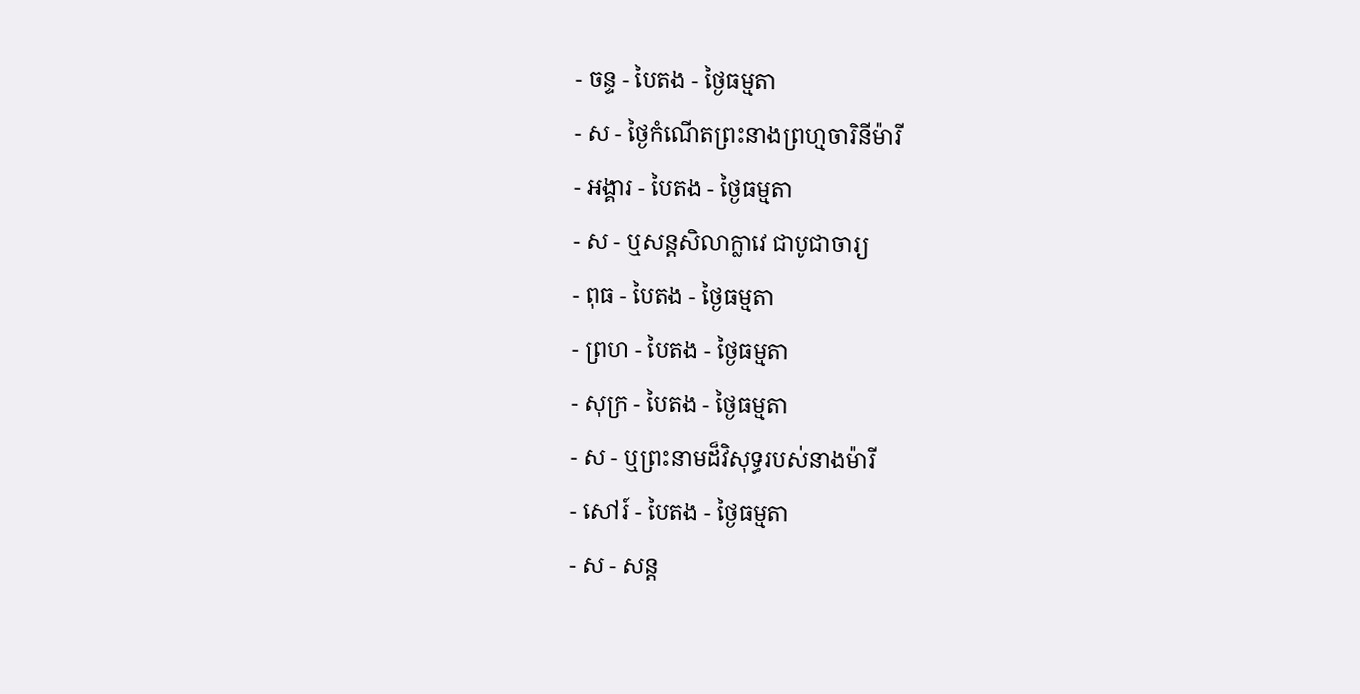- ចន្ទ - បៃតង - ថ្ងៃធម្មតា
- ស - ថ្ងៃកំណើតព្រះនាងព្រហ្មចារិនីម៉ារី
- អង្គារ - បៃតង - ថ្ងៃធម្មតា
- ស - ឬសន្ដសិលាក្លាវេ ជាបូជាចារ្យ
- ពុធ - បៃតង - ថ្ងៃធម្មតា
- ព្រហ - បៃតង - ថ្ងៃធម្មតា
- សុក្រ - បៃតង - ថ្ងៃធម្មតា
- ស - ឬព្រះនាមដ៏វិសុទ្ធរបស់នាងម៉ារី
- សៅរ៍ - បៃតង - ថ្ងៃធម្មតា
- ស - សន្ដ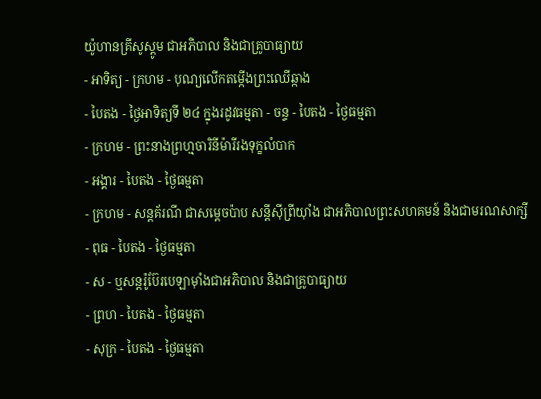យ៉ូហានគ្រីសូស្ដូម ជាអភិបាល និងជាគ្រូបាធ្យាយ
- អាទិត្យ - ក្រហម - បុណ្យលើកតម្កើងព្រះឈើឆ្កាង
- បៃតង - ថ្ងៃអាទិត្យទី ២៤ ក្នុងរដូវធម្មតា - ចន្ទ - បៃតង - ថ្ងៃធម្មតា
- ក្រហម - ព្រះនាងព្រហ្មចារិនីម៉ារីរងទុក្ខលំបាក
- អង្គារ - បៃតង - ថ្ងៃធម្មតា
- ក្រហម - សន្ដគ័រណី ជាសម្ដេចប៉ាប សន្ដីស៊ីព្រីយ៉ាំង ជាអភិបាលព្រះសហគមន៍ និងជាមរណសាក្សី
- ពុធ - បៃតង - ថ្ងៃធម្មតា
- ស - ឬសន្ដរ៉ូប៊ែរបេឡាម៉ាំងជាអភិបាល និងជាគ្រូបាធ្យាយ
- ព្រហ - បៃតង - ថ្ងៃធម្មតា
- សុក្រ - បៃតង - ថ្ងៃធម្មតា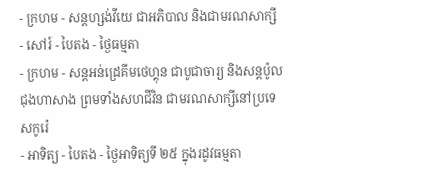- ក្រហម - សន្ដហ្សង់វីយេ ជាអភិបាល និងជាមរណសាក្សី
- សៅរ៍ - បៃតង - ថ្ងៃធម្មតា
- ក្រហម - សន្ដអន់ដ្រេគីមថេហ្គុន ជាបូជាចារ្យ និងសន្ដប៉ូលជុងហាសាង ព្រមទាំងសហជីវិន ជាមរណសាក្សីនៅប្រទេសកូរ៉េ
- អាទិត្យ - បៃតង - ថ្ងៃអាទិត្យទី ២៥ ក្នុងរដូវធម្មតា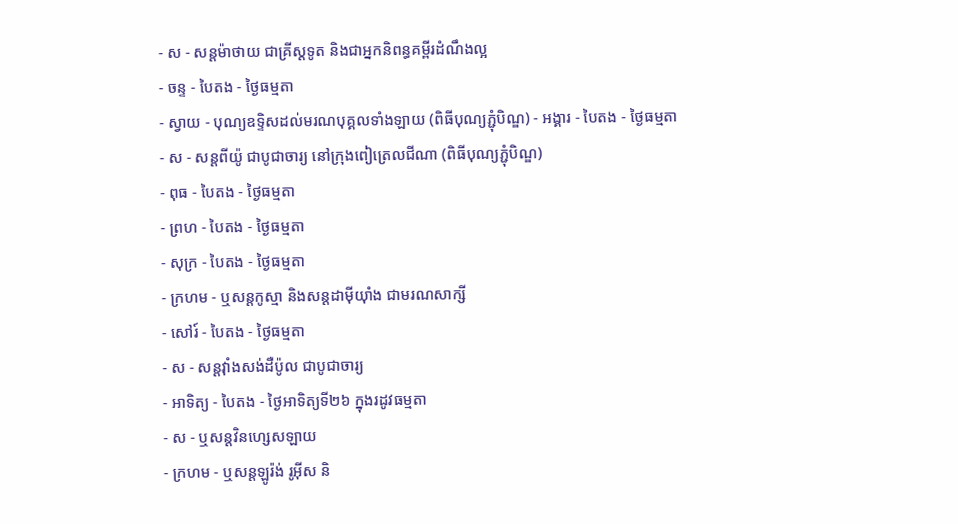- ស - សន្ដម៉ាថាយ ជាគ្រីស្ដទូត និងជាអ្នកនិពន្ធគម្ពីរដំណឹងល្អ
- ចន្ទ - បៃតង - ថ្ងៃធម្មតា
- ស្វាយ - បុណ្យឧទ្ទិសដល់មរណបុគ្គលទាំងឡាយ (ពិធីបុណ្យភ្ជុំបិណ្ឌ) - អង្គារ - បៃតង - ថ្ងៃធម្មតា
- ស - សន្ដពីយ៉ូ ជាបូជាចារ្យ នៅក្រុងពៀត្រេលជីណា (ពិធីបុណ្យភ្ជុំបិណ្ឌ)
- ពុធ - បៃតង - ថ្ងៃធម្មតា
- ព្រហ - បៃតង - ថ្ងៃធម្មតា
- សុក្រ - បៃតង - ថ្ងៃធម្មតា
- ក្រហម - ឬសន្ដកូស្មា និងសន្ដដាម៉ីយ៉ាំង ជាមរណសាក្សី
- សៅរ៍ - បៃតង - ថ្ងៃធម្មតា
- ស - សន្ដវ៉ាំងសង់ដឺប៉ូល ជាបូជាចារ្យ
- អាទិត្យ - បៃតង - ថ្ងៃអាទិត្យទី២៦ ក្នុងរដូវធម្មតា
- ស - ឬសន្ដវិនហ្សេសឡាយ
- ក្រហម - ឬសន្ដឡូរ៉ង់ រូអ៊ីស និ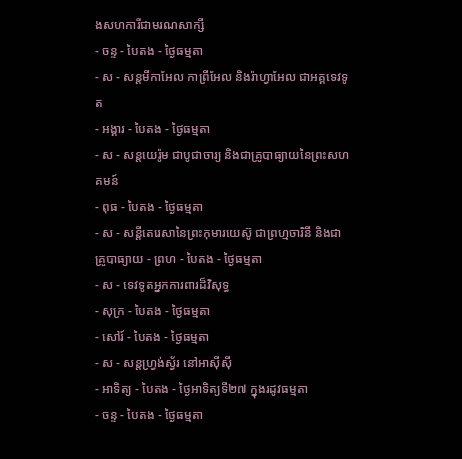ងសហការីជាមរណសាក្សី
- ចន្ទ - បៃតង - ថ្ងៃធម្មតា
- ស - សន្ដមីកាអែល កាព្រីអែល និងរ៉ាហ្វាអែល ជាអគ្គទេវទូត
- អង្គារ - បៃតង - ថ្ងៃធម្មតា
- ស - សន្ដយេរ៉ូម ជាបូជាចារ្យ និងជាគ្រូបាធ្យាយនៃព្រះសហគមន៍
- ពុធ - បៃតង - ថ្ងៃធម្មតា
- ស - សន្ដីតេរេសានៃព្រះកុមារយេស៊ូ ជាព្រហ្មចារិនី និងជាគ្រូបាធ្យាយ - ព្រហ - បៃតង - ថ្ងៃធម្មតា
- ស - ទេវទូតអ្នកការពារដ៏វិសុទ្ធ
- សុក្រ - បៃតង - ថ្ងៃធម្មតា
- សៅរ៍ - បៃតង - ថ្ងៃធម្មតា
- ស - សន្ដហ្វ្រង់ស្វ័រ នៅអាស៊ីស៊ី
- អាទិត្យ - បៃតង - ថ្ងៃអាទិត្យទី២៧ ក្នុងរដូវធម្មតា
- ចន្ទ - បៃតង - ថ្ងៃធម្មតា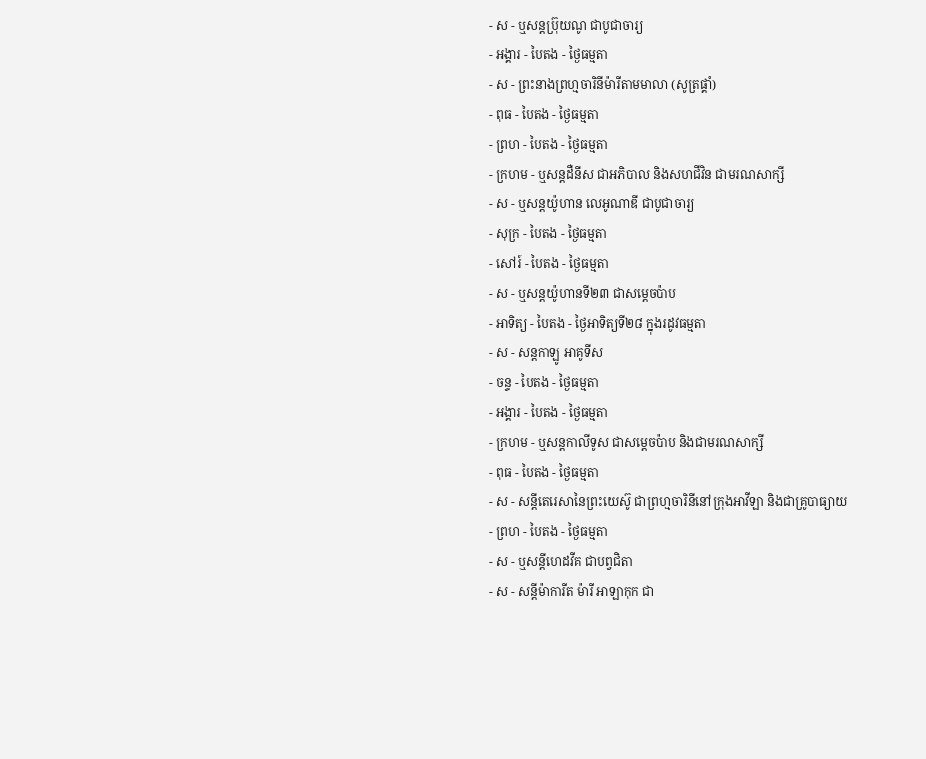- ស - ឬសន្ដប្រ៊ុយណូ ជាបូជាចារ្យ
- អង្គារ - បៃតង - ថ្ងៃធម្មតា
- ស - ព្រះនាងព្រហ្មចារិនីម៉ារីតាមមាលា (សូត្រផ្គាំ)
- ពុធ - បៃតង - ថ្ងៃធម្មតា
- ព្រហ - បៃតង - ថ្ងៃធម្មតា
- ក្រហម - ឬសន្ដដឺនីស ជាអភិបាល និងសហជីវិន ជាមរណសាក្សី
- ស - ឬសន្ដយ៉ូហាន លេអូណាឌី ជាបូជាចារ្យ
- សុក្រ - បៃតង - ថ្ងៃធម្មតា
- សៅរ៍ - បៃតង - ថ្ងៃធម្មតា
- ស - ឬសន្ដយ៉ូហានទី២៣ ជាសម្ដេចប៉ាប
- អាទិត្យ - បៃតង - ថ្ងៃអាទិត្យទី២៨ ក្នុងរដូវធម្មតា
- ស - សន្ដកាឡូ អាគូទីស
- ចន្ទ - បៃតង - ថ្ងៃធម្មតា
- អង្គារ - បៃតង - ថ្ងៃធម្មតា
- ក្រហម - ឬសន្ដកាលីទូស ជាសម្ដេចប៉ាប និងជាមរណសាក្សី
- ពុធ - បៃតង - ថ្ងៃធម្មតា
- ស - សន្ដីតេរេសានៃព្រះយេស៊ូ ជាព្រហ្មចារិនីនៅក្រុងអាវីឡា និងជាគ្រូបាធ្យាយ
- ព្រហ - បៃតង - ថ្ងៃធម្មតា
- ស - ឬសន្ដីហេដវីគ ជាបព្វជិតា
- ស - សន្ដីម៉ាការីត ម៉ារី អាឡាកុក ជា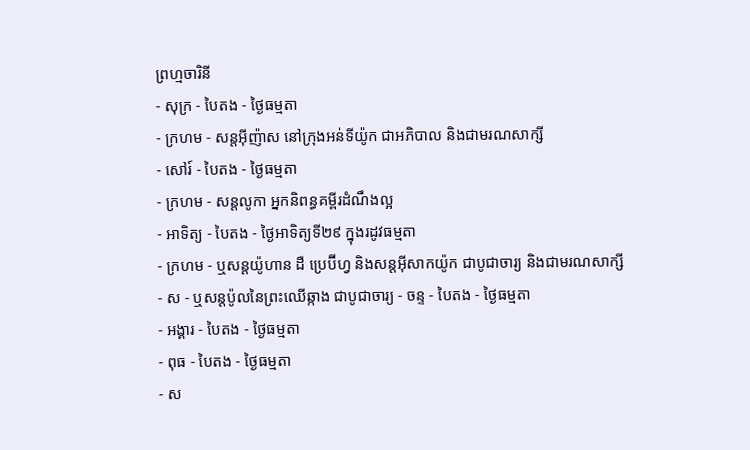ព្រហ្មចារិនី
- សុក្រ - បៃតង - ថ្ងៃធម្មតា
- ក្រហម - សន្ដអ៊ីញ៉ាស នៅក្រុងអន់ទីយ៉ូក ជាអភិបាល និងជាមរណសាក្សី
- សៅរ៍ - បៃតង - ថ្ងៃធម្មតា
- ក្រហម - សន្ដលូកា អ្នកនិពន្ធគម្ពីរដំណឹងល្អ
- អាទិត្យ - បៃតង - ថ្ងៃអាទិត្យទី២៩ ក្នុងរដូវធម្មតា
- ក្រហម - ឬសន្ដយ៉ូហាន ដឺ ប្រេប៊ីហ្វ និងសន្ដអ៊ីសាកយ៉ូក ជាបូជាចារ្យ និងជាមរណសាក្សី
- ស - ឬសន្ដប៉ូលនៃព្រះឈើឆ្កាង ជាបូជាចារ្យ - ចន្ទ - បៃតង - ថ្ងៃធម្មតា
- អង្គារ - បៃតង - ថ្ងៃធម្មតា
- ពុធ - បៃតង - ថ្ងៃធម្មតា
- ស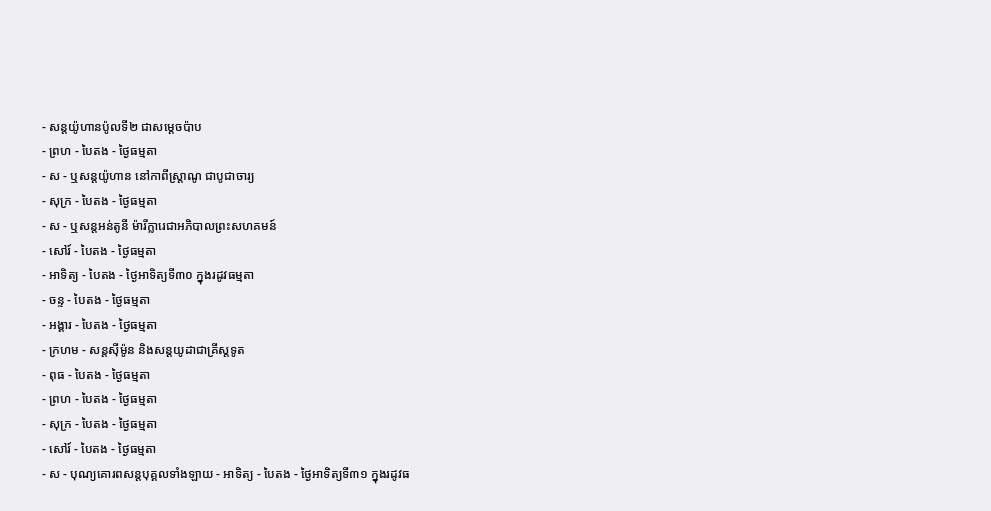- សន្ដយ៉ូហានប៉ូលទី២ ជាសម្ដេចប៉ាប
- ព្រហ - បៃតង - ថ្ងៃធម្មតា
- ស - ឬសន្ដយ៉ូហាន នៅកាពីស្រ្ដាណូ ជាបូជាចារ្យ
- សុក្រ - បៃតង - ថ្ងៃធម្មតា
- ស - ឬសន្ដអន់តូនី ម៉ារីក្លារេជាអភិបាលព្រះសហគមន៍
- សៅរ៍ - បៃតង - ថ្ងៃធម្មតា
- អាទិត្យ - បៃតង - ថ្ងៃអាទិត្យទី៣០ ក្នុងរដូវធម្មតា
- ចន្ទ - បៃតង - ថ្ងៃធម្មតា
- អង្គារ - បៃតង - ថ្ងៃធម្មតា
- ក្រហម - សន្ដស៊ីម៉ូន និងសន្ដយូដាជាគ្រីស្ដទូត
- ពុធ - បៃតង - ថ្ងៃធម្មតា
- ព្រហ - បៃតង - ថ្ងៃធម្មតា
- សុក្រ - បៃតង - ថ្ងៃធម្មតា
- សៅរ៍ - បៃតង - ថ្ងៃធម្មតា
- ស - បុណ្យគោរពសន្ដបុគ្គលទាំងឡាយ - អាទិត្យ - បៃតង - ថ្ងៃអាទិត្យទី៣១ ក្នុងរដូវធ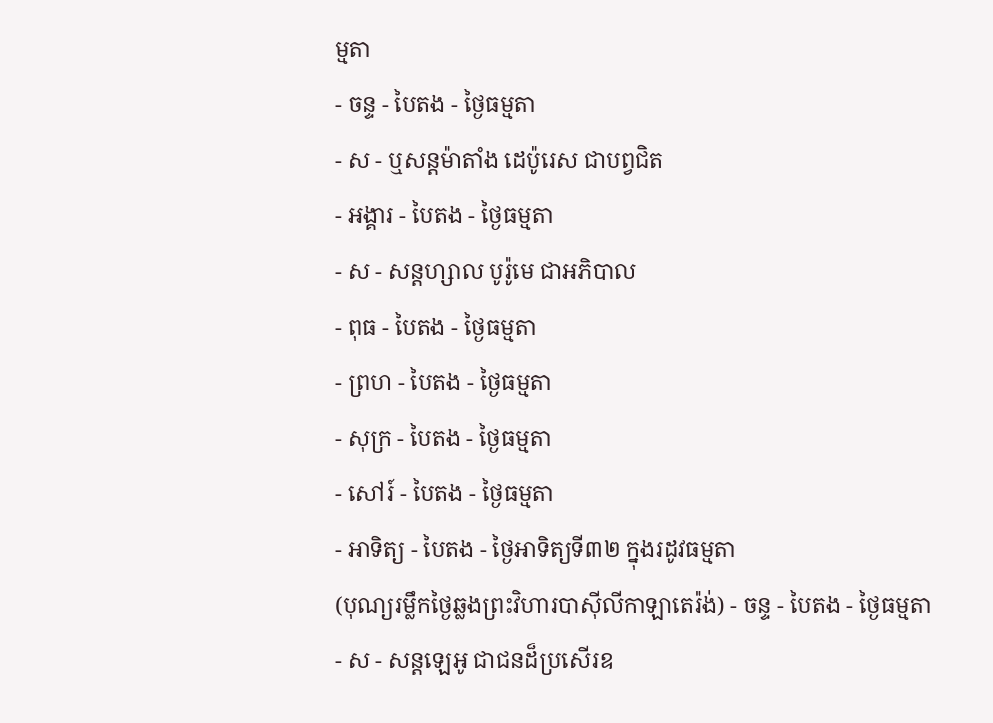ម្មតា
- ចន្ទ - បៃតង - ថ្ងៃធម្មតា
- ស - ឬសន្ដម៉ាតាំង ដេប៉ូរេស ជាបព្វជិត
- អង្គារ - បៃតង - ថ្ងៃធម្មតា
- ស - សន្ដហ្សាល បូរ៉ូមេ ជាអភិបាល
- ពុធ - បៃតង - ថ្ងៃធម្មតា
- ព្រហ - បៃតង - ថ្ងៃធម្មតា
- សុក្រ - បៃតង - ថ្ងៃធម្មតា
- សៅរ៍ - បៃតង - ថ្ងៃធម្មតា
- អាទិត្យ - បៃតង - ថ្ងៃអាទិត្យទី៣២ ក្នុងរដូវធម្មតា
(បុណ្យរម្លឹកថ្ងៃឆ្លងព្រះវិហារបាស៊ីលីកាឡាតេរ៉ង់) - ចន្ទ - បៃតង - ថ្ងៃធម្មតា
- ស - សន្ដឡេអូ ជាជនដ៏ប្រសើរឧ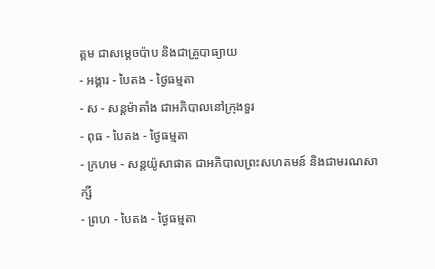ត្ដម ជាសម្ដេចប៉ាប និងជាគ្រូបាធ្យាយ
- អង្គារ - បៃតង - ថ្ងៃធម្មតា
- ស - សន្ដម៉ាតាំង ជាអភិបាលនៅក្រុងទួរ
- ពុធ - បៃតង - ថ្ងៃធម្មតា
- ក្រហម - សន្ដយ៉ូសាផាត ជាអភិបាលព្រះសហគមន៍ និងជាមរណសាក្សី
- ព្រហ - បៃតង - ថ្ងៃធម្មតា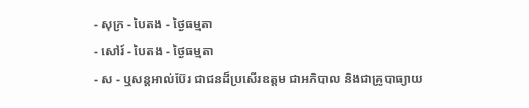- សុក្រ - បៃតង - ថ្ងៃធម្មតា
- សៅរ៍ - បៃតង - ថ្ងៃធម្មតា
- ស - ឬសន្ដអាល់ប៊ែរ ជាជនដ៏ប្រសើរឧត្ដម ជាអភិបាល និងជាគ្រូបាធ្យាយ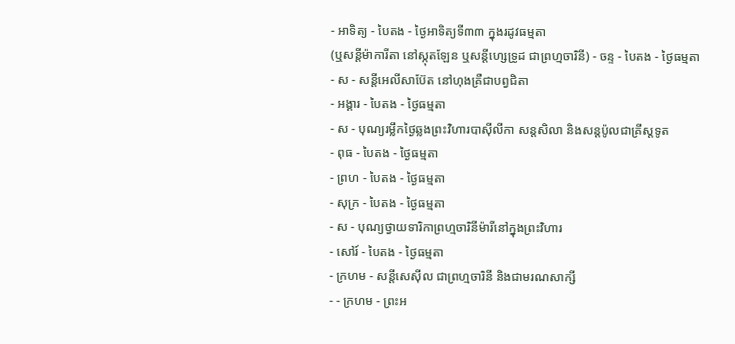- អាទិត្យ - បៃតង - ថ្ងៃអាទិត្យទី៣៣ ក្នុងរដូវធម្មតា
(ឬសន្ដីម៉ាការីតា នៅស្កុតឡែន ឬសន្ដីហ្សេទ្រូដ ជាព្រហ្មចារិនី) - ចន្ទ - បៃតង - ថ្ងៃធម្មតា
- ស - សន្ដីអេលីសាប៊ែត នៅហុងគ្រឺជាបព្វជិតា
- អង្គារ - បៃតង - ថ្ងៃធម្មតា
- ស - បុណ្យរម្លឹកថ្ងៃឆ្លងព្រះវិហារបាស៊ីលីកា សន្ដសិលា និងសន្ដប៉ូលជាគ្រីស្ដទូត
- ពុធ - បៃតង - ថ្ងៃធម្មតា
- ព្រហ - បៃតង - ថ្ងៃធម្មតា
- សុក្រ - បៃតង - ថ្ងៃធម្មតា
- ស - បុណ្យថ្វាយទារិកាព្រហ្មចារិនីម៉ារីនៅក្នុងព្រះវិហារ
- សៅរ៍ - បៃតង - ថ្ងៃធម្មតា
- ក្រហម - សន្ដីសេស៊ីល ជាព្រហ្មចារិនី និងជាមរណសាក្សី
- - ក្រហម - ព្រះអ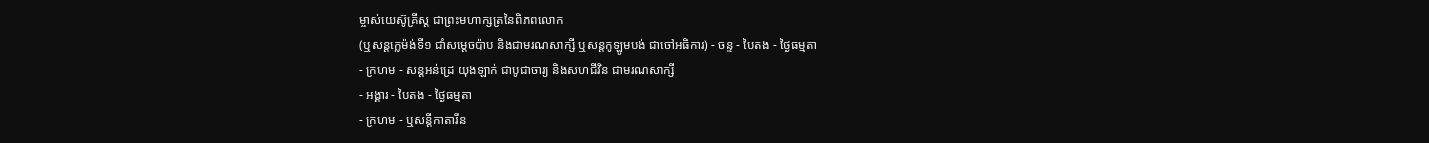ម្ចាស់យេស៊ូគ្រីស្ដ ជាព្រះមហាក្សត្រនៃពិភពលោក
(ឬសន្ដក្លេម៉ង់ទី១ ជាំសម្ដេចប៉ាប និងជាមរណសាក្សី ឬសន្ដកូឡូមបង់ ជាចៅអធិការ) - ចន្ទ - បៃតង - ថ្ងៃធម្មតា
- ក្រហម - សន្ដអន់ដ្រេ យុងឡាក់ ជាបូជាចារ្យ និងសហជីវិន ជាមរណសាក្សី
- អង្គារ - បៃតង - ថ្ងៃធម្មតា
- ក្រហម - ឬសន្ដីកាតារីន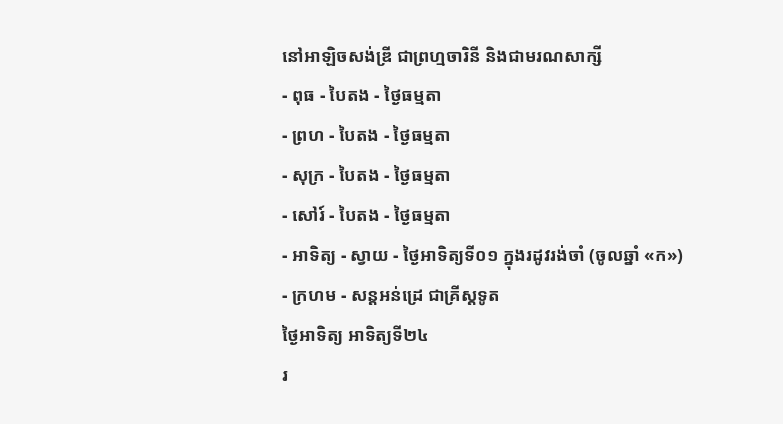នៅអាឡិចសង់ឌ្រី ជាព្រហ្មចារិនី និងជាមរណសាក្សី
- ពុធ - បៃតង - ថ្ងៃធម្មតា
- ព្រហ - បៃតង - ថ្ងៃធម្មតា
- សុក្រ - បៃតង - ថ្ងៃធម្មតា
- សៅរ៍ - បៃតង - ថ្ងៃធម្មតា
- អាទិត្យ - ស្វាយ - ថ្ងៃអាទិត្យទី០១ ក្នុងរដូវរង់ចាំ (ចូលឆ្នាំ «ក»)
- ក្រហម - សន្ដអន់ដ្រេ ជាគ្រីស្ដទូត
ថ្ងៃអាទិត្យ អាទិត្យទី២៤
រ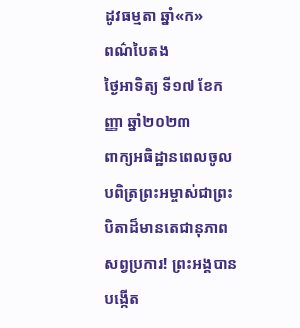ដូវធម្មតា ឆ្នាំ«ក»
ពណ៌បៃតង
ថ្ងៃអាទិត្យ ទី១៧ ខែកញ្ញា ឆ្នាំ២០២៣
ពាក្យអធិដ្ឋានពេលចូល
បពិត្រព្រះអម្ចាស់ជាព្រះបិតាដ៏មានតេជានុភាពសព្វប្រការ! ព្រះអង្គបានបង្កើត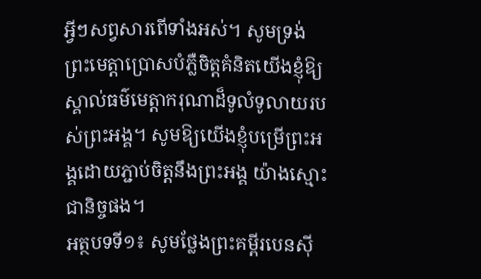អ្វីៗសព្វសារពើទាំងអស់។ សូមទ្រង់ព្រះមេត្តាប្រោសបំភ្លឺចិត្តគំនិតយើងខ្ញុំឱ្យស្គាល់ធម៌មេត្តាករុណាដ៏ទូលំទូលាយរបស់ព្រះអង្គ។ សូមឱ្យយើងខ្ញុំបម្រើព្រះអង្គដោយភ្ជាប់ចិត្តនឹងព្រះអង្គ យ៉ាងស្មោះជានិច្ចផង។
អត្ថបទទី១៖ សូមថ្លែងព្រះគម្ពីរបេនស៊ី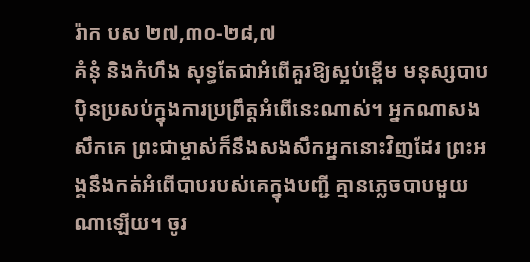រ៉ាក បស ២៧,៣០-២៨,៧
គំនុំ និងកំហឹង សុទ្ធតែជាអំពើគួរឱ្យស្អប់ខ្ពើម មនុស្សបាបប៉ិនប្រសប់ក្នុងការប្រព្រឹត្តអំពើនេះណាស់។ អ្នកណាសងសឹកគេ ព្រះជាម្ចាស់ក៏នឹងសងសឹកអ្នកនោះវិញដែរ ព្រះអង្គនឹងកត់អំពើបាបរបស់គេក្នុងបញ្ជី គ្មានភ្លេចបាបមួយណាឡើយ។ ចូរ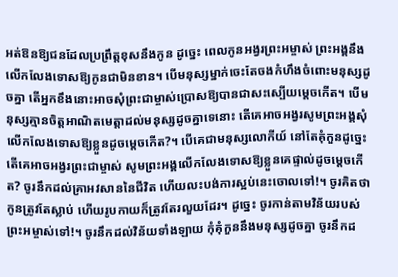អត់ឱនឱ្យជនដែលប្រព្រឹត្តខុសនឹងកូន ដូច្នេះ ពេលកូនអង្វរព្រះអម្ចាស់ ព្រះអង្គនឹងលើកលែងទោសឱ្យកូនជាមិនខាន។ បើមនុស្សម្នាក់ចេះតែចងកំហឹងចំពោះមនុស្សដូចគ្នា តើអ្នកខឹងនោះអាចសុំព្រះជាម្ចាស់ប្រោសឱ្យបានជាសះស្បើយម្តេចកើត។ បើមនុស្សគ្មានចិត្តអាណិតមេត្តាដល់មនុស្សដូចគ្នាទេនោះ តើគេអាចអង្វរសូមព្រះអង្គសុំលើកលែងទោសឱ្យខ្លួនដូចម្តេចកើត?។ បើគេជាមនុស្សលោកីយ៍ នៅតែគុំកួនដូច្នេះ តើគេអាចអង្វរព្រះជាម្ចាស់ សូមព្រះអង្គលើកលែងទោសឱ្យខ្លួនគេផ្ទាល់ដូចម្តេចកើត? ចូរនឹកដល់គ្រាអវសាននៃជីវិត ហើយលះបង់ការស្អប់នេះចោលទៅ!។ ចូរគិតថា កូនត្រូវតែស្លាប់ ហើយរូបកាយក៏ត្រូវតែរលួយដែរ។ ដូច្នេះ ចូរកាន់តាមវិន័យរបស់ព្រះអម្ចាស់ទៅ!។ ចូរនឹកដល់វិន័យទាំងឡាយ កុំគុំកួននឹងមនុស្សដូចគ្នា ចូរនឹកដ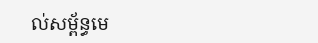ល់សម្ព័ន្ធមេ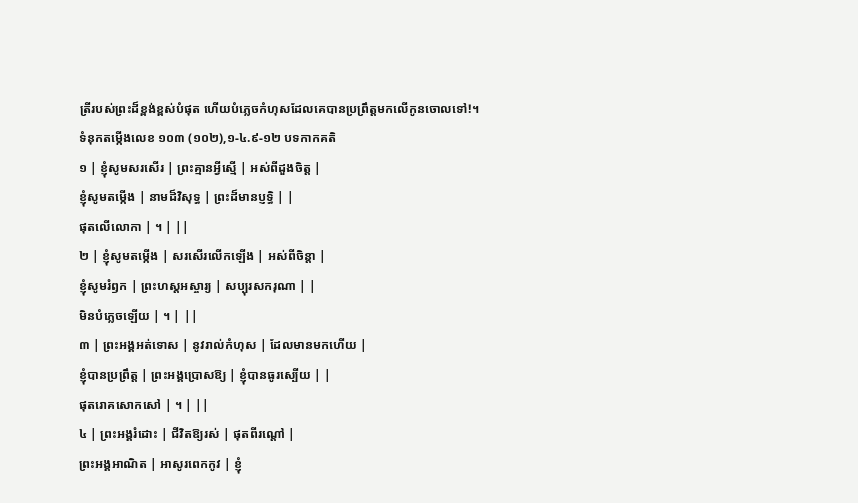ត្រីរបស់ព្រះដ៏ខ្ពង់ខ្ពស់បំផុត ហើយបំភ្លេចកំហុសដែលគេបានប្រព្រឹត្តមកលើកូនចោលទៅ!។
ទំនុកតម្កើងលេខ ១០៣ (១០២),១-៤.៩-១២ បទកាកគតិ
១ | ខ្ញុំសូមសរសើរ | ព្រះគ្មានអ្វីស្មើ | អស់ពីដួងចិត្ត |
ខ្ញុំសូមតម្កើង | នាមដ៏វិសុទ្ធ | ព្រះដ៏មានប្ញទ្ធិ | |
ផុតលើលោកា | ។ | ||
២ | ខ្ញុំសូមតម្កើង | សរសើរលើកឡើង | អស់ពីចិន្តា |
ខ្ញុំសូមរំឭក | ព្រះហស្តអស្ចារ្យ | សប្បុរសករុណា | |
មិនបំភ្លេចឡើយ | ។ | ||
៣ | ព្រះអង្គអត់ទោស | នូវរាល់កំហុស | ដែលមានមកហើយ |
ខ្ញុំបានប្រព្រឹត្ត | ព្រះអង្គប្រោសឱ្យ | ខ្ញុំបានធូរស្បើយ | |
ផុតរោគសោកសៅ | ។ | ||
៤ | ព្រះអង្គរំដោះ | ជីវិតឱ្យរស់ | ផុតពីរណ្តៅ |
ព្រះអង្គអាណិត | អាសូរពេកកូវ | ខ្ញុំ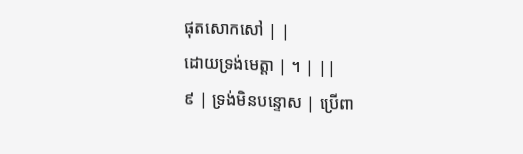ផុតសោកសៅ | |
ដោយទ្រង់មេត្តា | ។ | ||
៩ | ទ្រង់មិនបន្ទោស | ប្រើពា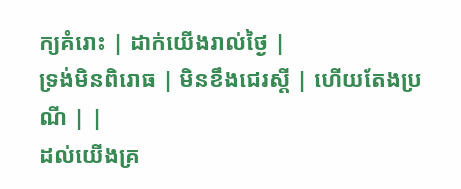ក្យគំរោះ | ដាក់យើងរាល់ថ្ងៃ |
ទ្រង់មិនពិរោធ | មិនខឹងជេរស្តី | ហើយតែងប្រណី | |
ដល់យើងគ្រ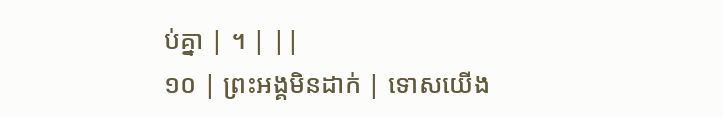ប់គ្នា | ។ | ||
១០ | ព្រះអង្គមិនដាក់ | ទោសយើង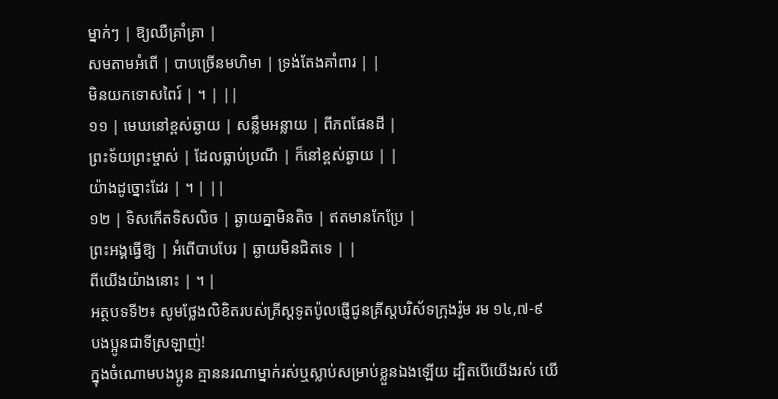ម្នាក់ៗ | ឱ្យឈឺគ្រាំគ្រា |
សមតាមអំពើ | បាបច្រើនមហិមា | ទ្រង់តែងគាំពារ | |
មិនយកទោសពៃរ៍ | ។ | ||
១១ | មេឃនៅខ្ពស់ឆ្ងាយ | សន្លឹមអន្លាយ | ពីភពផែនដី |
ព្រះទ័យព្រះម្ចាស់ | ដែលធ្លាប់ប្រណី | ក៏នៅខ្ពស់ឆ្ងាយ | |
យ៉ាងដូច្នោះដែរ | ។ | ||
១២ | ទិសកើតទិសលិច | ឆ្ងាយគ្នាមិនតិច | ឥតមានកែប្រែ |
ព្រះអង្គធ្វើឱ្យ | អំពើបាបបែរ | ឆ្ងាយមិនជិតទេ | |
ពីយើងយ៉ាងនោះ | ។ |
អត្ថបទទី២៖ សូមថ្លែងលិខិតរបស់គ្រីស្តទូតប៉ូលផ្ញើជូនគ្រីស្តបរិស័ទក្រុងរ៉ូម រម ១៤,៧-៩
បងប្អូនជាទីស្រឡាញ់!
ក្នុងចំណោមបងប្អូន គ្មាននរណាម្នាក់រស់ឬស្លាប់សម្រាប់ខ្លួនឯងឡើយ ដ្បិតបើយើងរស់ យើ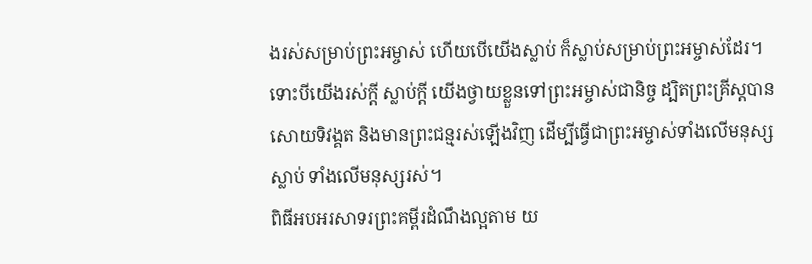ងរស់សម្រាប់ព្រះអម្ចាស់ ហើយបើយើងស្លាប់ ក៏ស្លាប់សម្រាប់ព្រះអម្ចាស់ដែរ។ ទោះបីយើងរស់ក្តី ស្លាប់ក្តី យើងថ្វាយខ្លួនទៅព្រះអម្ចាស់ជានិច្ច ដ្បិតព្រះគ្រីស្តបានសោយទិវង្គត និងមានព្រះជន្មរស់ឡើងវិញ ដើម្បីធ្វើជាព្រះអម្ចាស់ទាំងលើមនុស្សស្លាប់ ទាំងលើមនុស្សរស់។
ពិធីអបអរសាទរព្រះគម្ពីរដំណឹងល្អតាម យ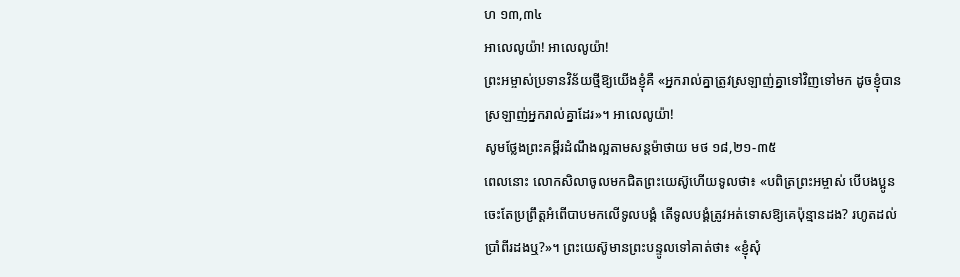ហ ១៣,៣៤
អាលេលូយ៉ា! អាលេលូយ៉ា!
ព្រះអម្ចាស់ប្រទានវិន័យថ្មីឱ្យយើងខ្ញុំគឺ «អ្នករាល់គ្នាត្រូវស្រឡាញ់គ្នាទៅវិញទៅមក ដូចខ្ញុំបានស្រឡាញ់អ្នករាល់គ្នាដែរ»។ អាលេលូយ៉ា!
សូមថ្លែងព្រះគម្ពីរដំណឹងល្អតាមសន្តម៉ាថាយ មថ ១៨,២១-៣៥
ពេលនោះ លោកសិលាចូលមកជិតព្រះយេស៊ូហើយទូលថា៖ «បពិត្រព្រះអម្ចាស់ បើបងប្អូនចេះតែប្រព្រឹត្តអំពើបាបមកលើទូលបង្គំ តើទូលបង្គំត្រូវអត់ទោសឱ្យគេប៉ុន្មានដង? រហូតដល់ប្រាំពីរដងឬ?»។ ព្រះយេស៊ូមានព្រះបន្ទូលទៅគាត់ថា៖ «ខ្ញុំសុំ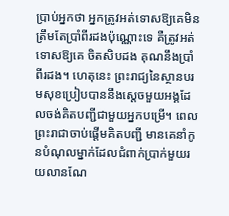ប្រាប់អ្នកថា អ្នកត្រូវអត់ទោសឱ្យគេមិនត្រឹមតែប្រាំពីរដងប៉ុណ្ណោះទេ គឺត្រូវអត់ទោសឱ្យគេ ចិតសិបដង គុណនឹងប្រាំពីរដង។ ហេតុនេះ ព្រះរាជ្យនៃស្ថានបរមសុខប្រៀបបាននឹងស្តេចមួយអង្គដែលចង់គិតបញ្ជីជាមួយអ្នកបម្រើ។ ពេលព្រះរាជាចាប់ផ្តើមគិតបញ្ជី មានគេនាំកូនបំណុលម្នាក់ដែលជំពាក់ប្រាក់មួយរយលានណែ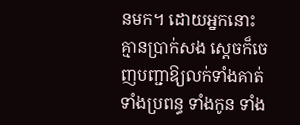នមក។ ដោយអ្នកនោះគ្មានប្រាក់សង ស្តេចក៏ចេញបញ្ជាឱ្យលក់ទាំងគាត់ ទាំងប្រពន្ធ ទាំងកូន ទាំង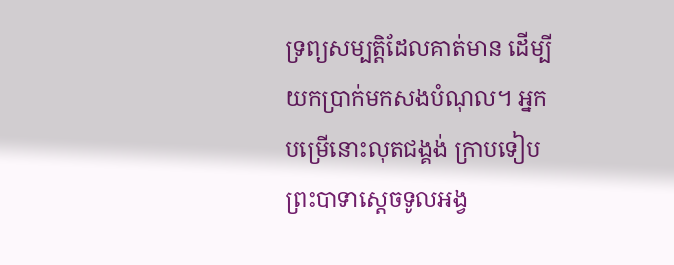ទ្រព្យសម្បត្តិដែលគាត់មាន ដើម្បីយកប្រាក់មកសងបំណុល។ អ្នកបម្រើនោះលុតជង្គង់ ក្រាបទៀបព្រះបាទាស្តេចទូលអង្វ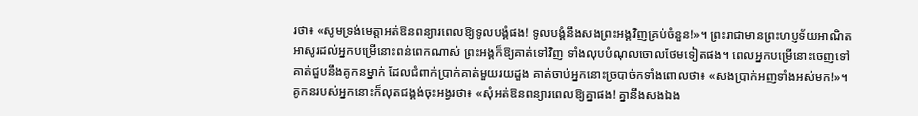រថា៖ «សូមទ្រង់មេត្តាអត់ឱនពន្យារពេលឱ្យទូលបង្គំផង! ទូលបង្គំនឹងសងព្រះអង្គវិញគ្រប់ចំនួន!»។ ព្រះរាជាមានព្រះហប្ញទ័យអាណិតអាសូរដល់អ្នកបម្រើនោះពន់ពេកណាស់ ព្រះអង្គក៏ឱ្យគាត់ទៅវិញ ទាំងលុបបំណុលចោលថែមទៀតផង។ ពេលអ្នកបម្រើនោះចេញទៅ គាត់ជួបនឹងគូកនម្នាក់ ដែលជំពាក់ប្រាក់គាត់មួយរយដួង គាត់ចាប់អ្នកនោះច្របាច់កទាំងពោលថា៖ «សងប្រាក់អញទាំងអស់មក!»។ គូកនរបស់អ្នកនោះក៏លុតជង្គង់ចុះអង្វរថា៖ «សុំអត់ឱនពន្យារពេលឱ្យគ្នាផង! គ្នានឹងសងឯង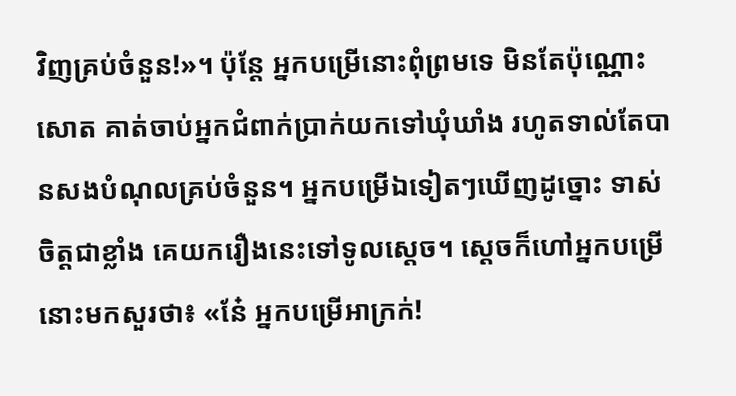វិញគ្រប់ចំនួន!»។ ប៉ុន្តែ អ្នកបម្រើនោះពុំព្រមទេ មិនតែប៉ុណ្ណោះសោត គាត់ចាប់អ្នកជំពាក់ប្រាក់យកទៅឃុំឃាំង រហូតទាល់តែបានសងបំណុលគ្រប់ចំនួន។ អ្នកបម្រើឯទៀតៗឃើញដូច្នោះ ទាស់ចិត្តជាខ្លាំង គេយករឿងនេះទៅទូលស្តេច។ ស្តេចក៏ហៅអ្នកបម្រើនោះមកសួរថា៖ «នែ៎ អ្នកបម្រើអាក្រក់!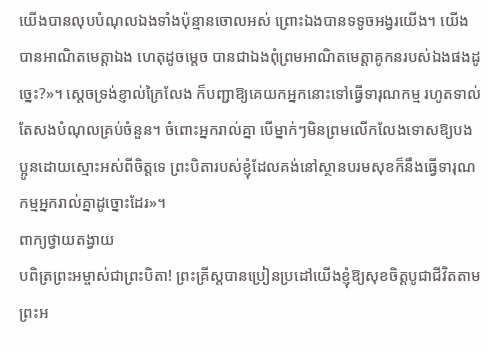យើងបានលុបបំណុលឯងទាំងប៉ុន្មានចោលអស់ ព្រោះឯងបានទទូចអង្វរយើង។ យើងបានអាណិតមេត្តាឯង ហេតុដូចម្តេច បានជាឯងពុំព្រមអាណិតមេត្តាគូកនរបស់ឯងផងដូច្នេះ?»។ ស្តេចទ្រង់ខ្ញាល់ក្រៃលែង ក៏បញ្ជាឱ្យគេយកអ្នកនោះទៅធ្វើទារុណកម្ម រហូតទាល់តែសងបំណុលគ្រប់ចំនួន។ ចំពោះអ្នករាល់គ្នា បើម្នាក់ៗមិនព្រមលើកលែងទោសឱ្យបងប្អូនដោយស្មោះអស់ពីចិត្តទេ ព្រះបិតារបស់ខ្ញុំដែលគង់នៅស្ថានបរមសុខក៏នឹងធ្វើទារុណកម្មអ្នករាល់គ្នាដូច្នោះដែរ»។
ពាក្យថ្វាយតង្វាយ
បពិត្រព្រះអម្ចាស់ជាព្រះបិតា! ព្រះគ្រីស្តបានប្រៀនប្រដៅយើងខ្ញុំឱ្យសុខចិត្តបូជាជីវិតតាមព្រះអ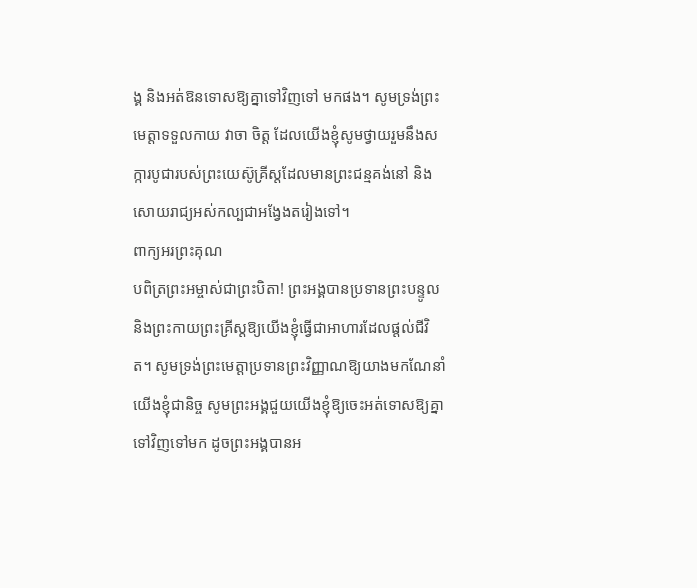ង្គ និងអត់ឱនទោសឱ្យគ្នាទៅវិញទៅ មកផង។ សូមទ្រង់ព្រះមេត្តាទទួលកាយ វាចា ចិត្ត ដែលយើងខ្ញុំសូមថ្វាយរួមនឹងសក្ការបូជារបស់ព្រះយេស៊ូគ្រីស្តដែលមានព្រះជន្មគង់នៅ និងសោយរាជ្យអស់កល្បជាអង្វែងតរៀងទៅ។
ពាក្យអរព្រះគុណ
បពិត្រព្រះអម្ចាស់ជាព្រះបិតា! ព្រះអង្គបានប្រទានព្រះបន្ទូល និងព្រះកាយព្រះគ្រីស្តឱ្យយើងខ្ញុំធ្វើជាអាហារដែលផ្តល់ជីវិត។ សូមទ្រង់ព្រះមេត្តាប្រទានព្រះវិញ្ញាណឱ្យយាងមកណែនាំយើងខ្ញុំជានិច្ច សូមព្រះអង្គជួយយើងខ្ញុំឱ្យចេះអត់ទោសឱ្យគ្នាទៅវិញទៅមក ដូចព្រះអង្គបានអ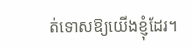ត់ទោសឱ្យយើងខ្ញុំដែរ។